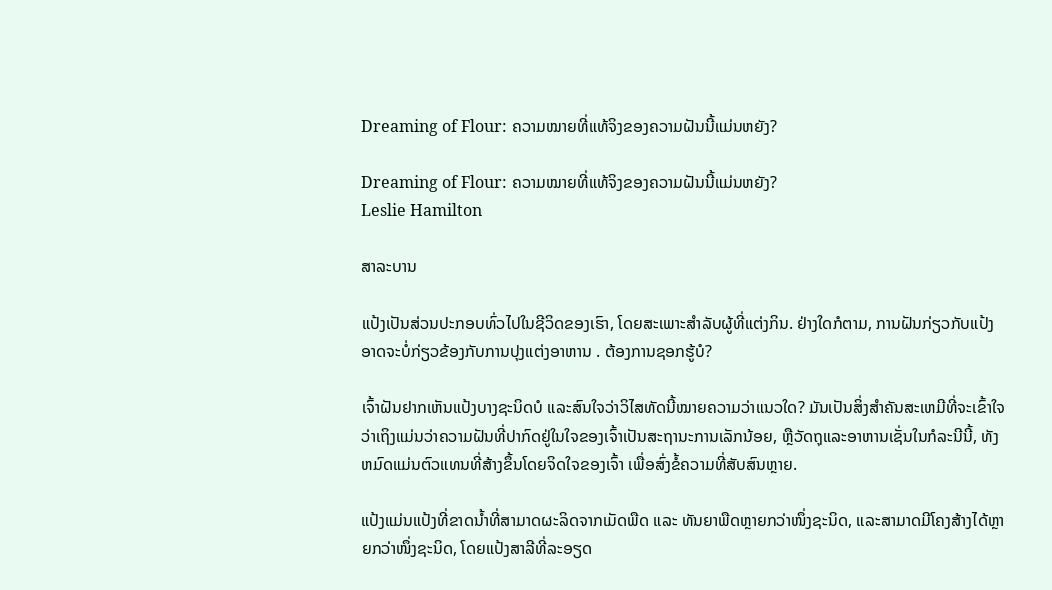Dreaming of Flour: ຄວາມໝາຍທີ່ແທ້ຈິງຂອງຄວາມຝັນນີ້ແມ່ນຫຍັງ?

Dreaming of Flour: ຄວາມໝາຍທີ່ແທ້ຈິງຂອງຄວາມຝັນນີ້ແມ່ນຫຍັງ?
Leslie Hamilton

ສາລະບານ

ແປ້ງເປັນສ່ວນປະກອບທົ່ວໄປໃນຊີວິດຂອງເຮົາ, ໂດຍສະເພາະສຳລັບຜູ້ທີ່ແຕ່ງກິນ. ຢ່າງໃດກໍຕາມ, ການຝັນກ່ຽວກັບແປ້ງອາດຈະບໍ່ກ່ຽວຂ້ອງກັບການປຸງແຕ່ງອາຫານ . ຕ້ອງການຊອກຮູ້ບໍ?

ເຈົ້າຝັນຢາກເຫັນແປ້ງບາງຊະນິດບໍ ແລະສົນໃຈວ່າວິໄສທັດນີ້ໝາຍຄວາມວ່າແນວໃດ? ມັນເປັນສິ່ງສໍາຄັນສະເຫມີທີ່ຈະເຂົ້າໃຈວ່າເຖິງແມ່ນວ່າຄວາມຝັນທີ່ປາກົດຢູ່ໃນໃຈຂອງເຈົ້າເປັນສະຖານະການເລັກນ້ອຍ, ຫຼືວັດຖຸແລະອາຫານເຊັ່ນໃນກໍລະນີນີ້, ທັງຫມົດແມ່ນຕົວແທນທີ່ສ້າງຂຶ້ນໂດຍຈິດໃຈຂອງເຈົ້າ ເພື່ອສົ່ງຂໍ້ຄວາມທີ່ສັບສົນຫຼາຍ.

ແປ້ງແມ່ນແປ້ງທີ່ຂາດນໍ້າທີ່ສາມາດຜະລິດຈາກເມັດພືດ ແລະ ທັນຍາພືດຫຼາຍກວ່າໜຶ່ງຊະນິດ, ແລະສາມາດມີໂຄງສ້າງໄດ້ຫຼາຍກວ່າໜຶ່ງຊະນິດ, ໂດຍແປ້ງສາລີທີ່ລະອຽດ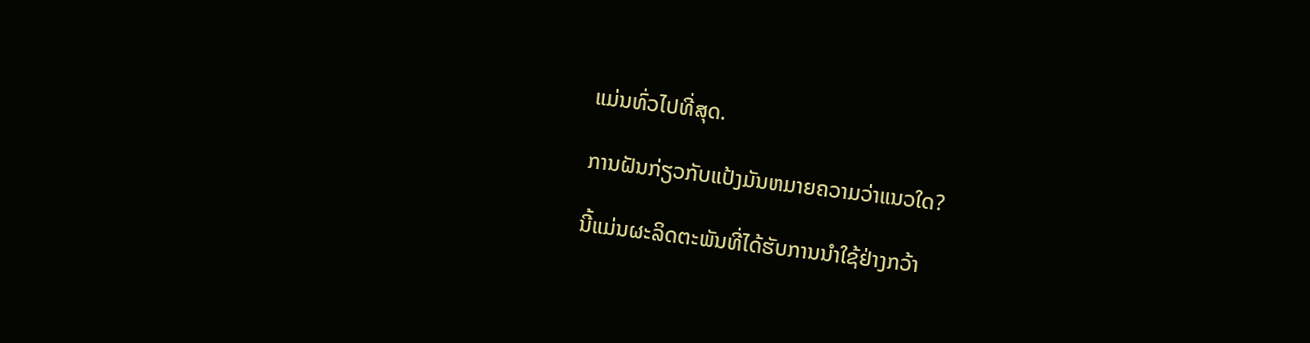ແມ່ນທົ່ວໄປທີ່ສຸດ.

ການຝັນກ່ຽວກັບແປ້ງມັນຫມາຍຄວາມວ່າແນວໃດ?

ນີ້ແມ່ນຜະລິດຕະພັນທີ່ໄດ້ຮັບການນຳໃຊ້ຢ່າງກວ້າ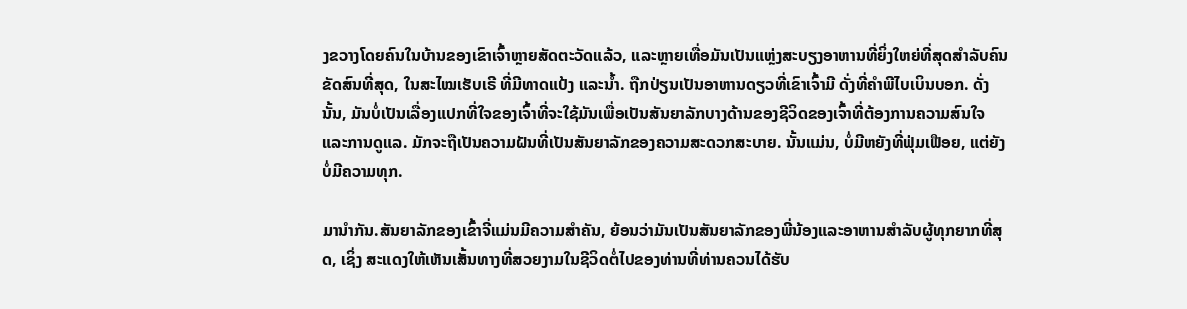ງຂວາງໂດຍຄົນໃນບ້ານຂອງເຂົາເຈົ້າຫຼາຍສັດຕະວັດແລ້ວ, ແລະຫຼາຍເທື່ອມັນເປັນແຫຼ່ງສະບຽງອາຫານທີ່ຍິ່ງໃຫຍ່ທີ່ສຸດສຳລັບຄົນຂັດສົນທີ່ສຸດ, ໃນສະໄໝເຮັບເຣີ ທີ່ມີທາດແປ້ງ ແລະນ້ຳ. ຖືກປ່ຽນເປັນອາຫານດຽວທີ່ເຂົາເຈົ້າມີ ດັ່ງທີ່ຄຳພີໄບເບິນບອກ. ດັ່ງນັ້ນ, ມັນບໍ່ເປັນເລື່ອງແປກທີ່ໃຈຂອງເຈົ້າທີ່ຈະໃຊ້ມັນເພື່ອເປັນສັນຍາລັກບາງດ້ານຂອງຊີວິດຂອງເຈົ້າທີ່ຕ້ອງການຄວາມສົນໃຈ ແລະການດູແລ. ມັກຈະຖືເປັນຄວາມຝັນທີ່ເປັນສັນຍາລັກຂອງຄວາມສະດວກສະບາຍ. ນັ້ນແມ່ນ, ບໍ່ມີຫຍັງທີ່ຟຸ່ມເຟືອຍ, ແຕ່ຍັງບໍ່ມີຄວາມທຸກ.

ມານຳກັນ.ສັນຍາລັກຂອງເຂົ້າຈີ່ແມ່ນມີຄວາມສໍາຄັນ, ຍ້ອນວ່າມັນເປັນສັນຍາລັກຂອງພີ່ນ້ອງແລະອາຫານສໍາລັບຜູ້ທຸກຍາກທີ່ສຸດ, ເຊິ່ງ ສະແດງໃຫ້ເຫັນເສັ້ນທາງທີ່ສວຍງາມໃນຊີວິດຕໍ່ໄປຂອງທ່ານທີ່ທ່ານຄວນໄດ້ຮັບ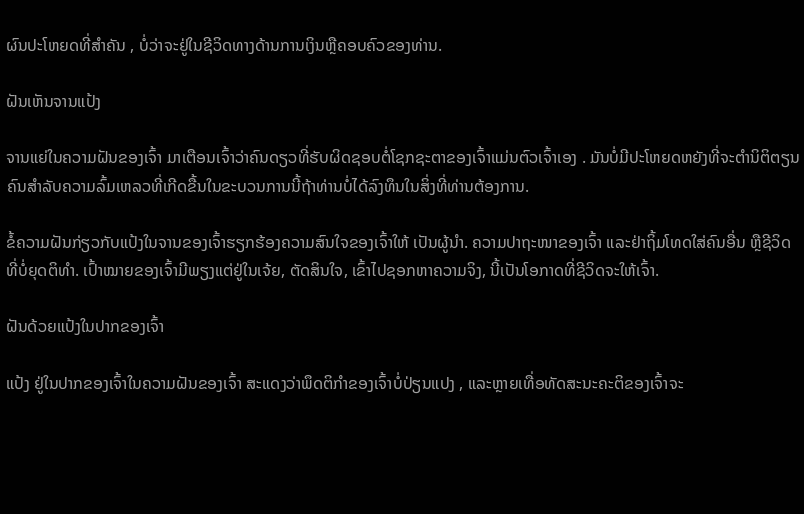ຜົນປະໂຫຍດທີ່ສໍາຄັນ , ບໍ່ວ່າຈະຢູ່ໃນຊີວິດທາງດ້ານການເງິນຫຼືຄອບຄົວຂອງທ່ານ.

ຝັນເຫັນຈານແປ້ງ

ຈານແຍ່ໃນຄວາມຝັນຂອງເຈົ້າ ມາເຕືອນເຈົ້າວ່າຄົນດຽວທີ່ຮັບຜິດຊອບຕໍ່ໂຊກຊະຕາຂອງເຈົ້າແມ່ນຕົວເຈົ້າເອງ . ມັນບໍ່ມີປະໂຫຍດຫຍັງທີ່ຈະຕໍານິຕິຕຽນຄົນສໍາລັບຄວາມລົ້ມເຫລວທີ່ເກີດຂື້ນໃນຂະບວນການນີ້ຖ້າທ່ານບໍ່ໄດ້ລົງທຶນໃນສິ່ງທີ່ທ່ານຕ້ອງການ.

ຂໍ້ຄວາມຝັນກ່ຽວກັບແປ້ງໃນຈານຂອງເຈົ້າຮຽກຮ້ອງຄວາມສົນໃຈຂອງເຈົ້າໃຫ້ ເປັນຜູ້ນໍາ. ຄວາມປາຖະໜາຂອງເຈົ້າ ແລະຢ່າຖິ້ມໂທດໃສ່ຄົນອື່ນ ຫຼືຊີວິດທີ່ບໍ່ຍຸດຕິທຳ. ເປົ້າໝາຍຂອງເຈົ້າມີພຽງແຕ່ຢູ່ໃນເຈ້ຍ, ຕັດສິນໃຈ, ເຂົ້າໄປຊອກຫາຄວາມຈິງ, ນີ້ເປັນໂອກາດທີ່ຊີວິດຈະໃຫ້ເຈົ້າ.

ຝັນດ້ວຍແປ້ງໃນປາກຂອງເຈົ້າ

ແປ້ງ ຢູ່ໃນປາກຂອງເຈົ້າໃນຄວາມຝັນຂອງເຈົ້າ ສະແດງວ່າພຶດຕິກໍາຂອງເຈົ້າບໍ່ປ່ຽນແປງ , ແລະຫຼາຍເທື່ອທັດສະນະຄະຕິຂອງເຈົ້າຈະ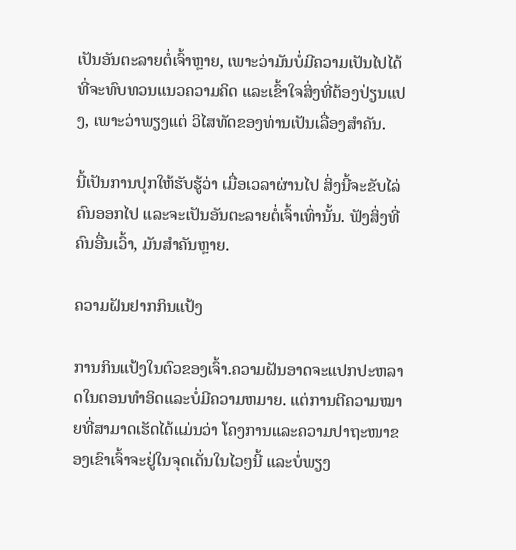ເປັນອັນຕະລາຍຕໍ່ເຈົ້າຫຼາຍ, ເພາະວ່າມັນບໍ່ມີຄວາມເປັນໄປໄດ້ທີ່ຈະທົບທວນແນວຄວາມຄິດ ແລະເຂົ້າໃຈສິ່ງທີ່ຕ້ອງປ່ຽນແປງ, ເພາະວ່າພຽງແຕ່ ວິໄສທັດຂອງທ່ານເປັນເລື່ອງສຳຄັນ.

ນີ້ເປັນການປຸກໃຫ້ຮັບຮູ້ວ່າ ເມື່ອເວລາຜ່ານໄປ ສິ່ງນີ້ຈະຂັບໄລ່ຄົນອອກໄປ ແລະຈະເປັນອັນຕະລາຍຕໍ່ເຈົ້າເທົ່ານັ້ນ. ຟັງສິ່ງທີ່ຄົນອື່ນເວົ້າ, ມັນສຳຄັນຫຼາຍ.

ຄວາມຝັນຢາກກິນແປ້ງ

ການກິນແປ້ງໃນຕົວຂອງເຈົ້າ.ຄວາມຝັນອາດຈະແປກປະຫລາດໃນຕອນທໍາອິດແລະບໍ່ມີຄວາມຫມາຍ. ແຕ່ການຕີຄວາມໝາຍທີ່ສາມາດເຮັດໄດ້ແມ່ນວ່າ ໂຄງການແລະຄວາມປາຖະໜາຂອງເຂົາເຈົ້າຈະຢູ່ໃນຈຸດເດັ່ນໃນໄວໆນີ້ ແລະບໍ່ພຽງ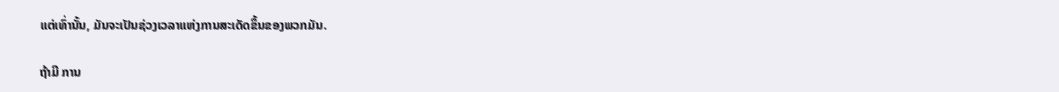ແຕ່ເທົ່ານັ້ນ, ມັນຈະເປັນຊ່ວງເວລາແຫ່ງການສະເດັດຂຶ້ນຂອງພວກມັນ.

ຖ້າມີ ການ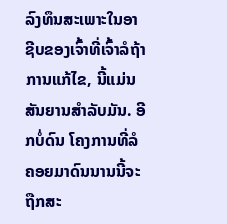ລົງທຶນສະເພາະໃນອາຊີບຂອງເຈົ້າທີ່ເຈົ້າລໍຖ້າການແກ້ໄຂ, ນີ້ແມ່ນສັນຍານສໍາລັບມັນ. ອີກບໍ່ດົນ ໂຄງການທີ່ລໍຄອຍມາດົນນານນີ້ຈະຖືກສະ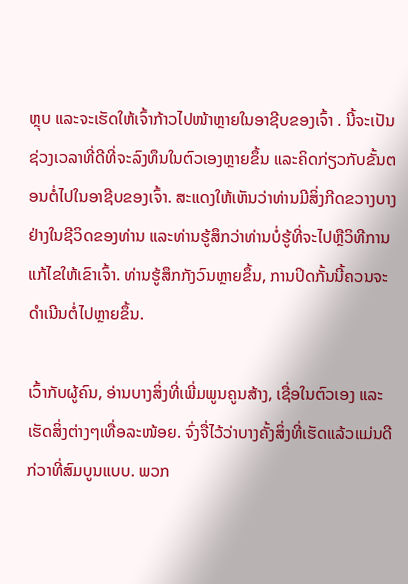ຫຼຸບ ແລະຈະເຮັດໃຫ້ເຈົ້າກ້າວໄປໜ້າຫຼາຍໃນອາຊີບຂອງເຈົ້າ . ນີ້ຈະເປັນຊ່ວງເວລາທີ່ດີທີ່ຈະລົງທຶນໃນຕົວເອງຫຼາຍຂຶ້ນ ແລະຄິດກ່ຽວກັບຂັ້ນຕອນຕໍ່ໄປໃນອາຊີບຂອງເຈົ້າ. ສະແດງໃຫ້ເຫັນວ່າທ່ານມີສິ່ງກີດຂວາງບາງຢ່າງໃນຊີວິດຂອງທ່ານ ແລະທ່ານຮູ້ສຶກວ່າທ່ານບໍ່ຮູ້ທີ່ຈະໄປຫຼືວິທີການແກ້ໄຂໃຫ້ເຂົາເຈົ້າ. ທ່ານຮູ້ສຶກກັງວົນຫຼາຍຂຶ້ນ, ການປິດກັ້ນນີ້ຄວນຈະດໍາເນີນຕໍ່ໄປຫຼາຍຂຶ້ນ.

ເວົ້າກັບຜູ້ຄົນ, ອ່ານບາງສິ່ງທີ່ເພີ່ມພູນຄູນສ້າງ, ເຊື່ອໃນຕົວເອງ ແລະເຮັດສິ່ງຕ່າງໆເທື່ອລະໜ້ອຍ. ຈົ່ງຈື່ໄວ້ວ່າບາງຄັ້ງສິ່ງທີ່ເຮັດແລ້ວແມ່ນດີກ່ວາທີ່ສົມບູນແບບ. ພວກ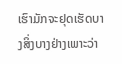ເຮົາມັກຈະຢຸດເຮັດບາງສິ່ງບາງຢ່າງເພາະວ່າ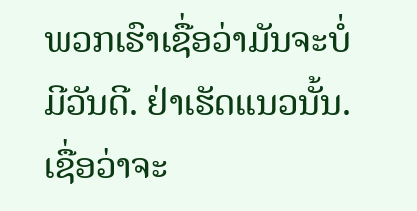ພວກເຮົາເຊື່ອວ່າມັນຈະບໍ່ມີວັນດີ. ຢ່າເຮັດແນວນັ້ນ. ເຊື່ອວ່າຈະ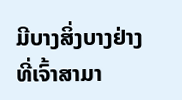ມີບາງສິ່ງບາງຢ່າງທີ່ເຈົ້າສາມາ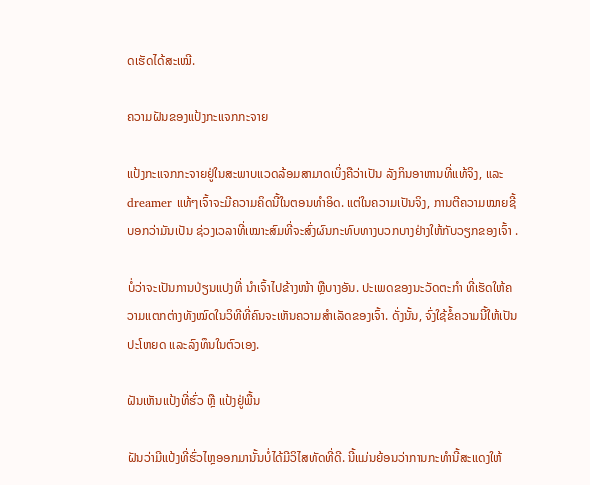ດເຮັດໄດ້ສະເໝີ.

ຄວາມຝັນຂອງແປ້ງກະແຈກກະຈາຍ

ແປ້ງກະແຈກກະຈາຍຢູ່ໃນສະພາບແວດລ້ອມສາມາດເບິ່ງຄືວ່າເປັນ ລັງກິນອາຫານທີ່ແທ້ຈິງ, ແລະ dreamer ແທ້ໆເຈົ້າຈະມີຄວາມຄິດນີ້ໃນຕອນທໍາອິດ. ແຕ່ໃນຄວາມເປັນຈິງ, ການຕີຄວາມໝາຍຊີ້ບອກວ່າມັນເປັນ ຊ່ວງເວລາທີ່ເໝາະສົມທີ່ຈະສົ່ງຜົນກະທົບທາງບວກບາງຢ່າງໃຫ້ກັບວຽກຂອງເຈົ້າ .

ບໍ່ວ່າຈະເປັນການປ່ຽນແປງທີ່ ນຳເຈົ້າໄປຂ້າງໜ້າ ຫຼືບາງອັນ. ປະເພດຂອງນະວັດຕະກໍາ ທີ່ເຮັດໃຫ້ຄວາມແຕກຕ່າງທັງໝົດໃນວິທີທີ່ຄົນຈະເຫັນຄວາມສຳເລັດຂອງເຈົ້າ. ດັ່ງນັ້ນ, ຈົ່ງໃຊ້ຂໍ້ຄວາມນີ້ໃຫ້ເປັນປະໂຫຍດ ແລະລົງທຶນໃນຕົວເອງ.

ຝັນເຫັນແປ້ງທີ່ຮົ່ວ ຫຼື ແປ້ງຢູ່ພື້ນ

ຝັນວ່າມີແປ້ງທີ່ຮົ່ວໄຫຼອອກມານັ້ນບໍ່ໄດ້ມີວິໄສທັດທີ່ດີ. ນີ້ແມ່ນຍ້ອນວ່າການກະທໍານີ້ສະແດງໃຫ້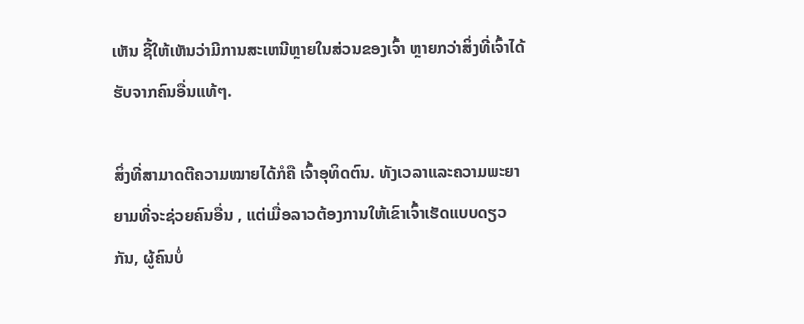ເຫັນ ຊີ້ໃຫ້ເຫັນວ່າມີການສະເຫນີຫຼາຍໃນສ່ວນຂອງເຈົ້າ ຫຼາຍກວ່າສິ່ງທີ່ເຈົ້າໄດ້ຮັບຈາກຄົນອື່ນແທ້ໆ.

ສິ່ງທີ່ສາມາດຕີຄວາມໝາຍໄດ້ກໍຄື ເຈົ້າອຸທິດຕົນ. ທັງເວລາແລະຄວາມພະຍາຍາມທີ່ຈະຊ່ວຍຄົນອື່ນ , ແຕ່ເມື່ອລາວຕ້ອງການໃຫ້ເຂົາເຈົ້າເຮັດແບບດຽວກັນ, ຜູ້ຄົນບໍ່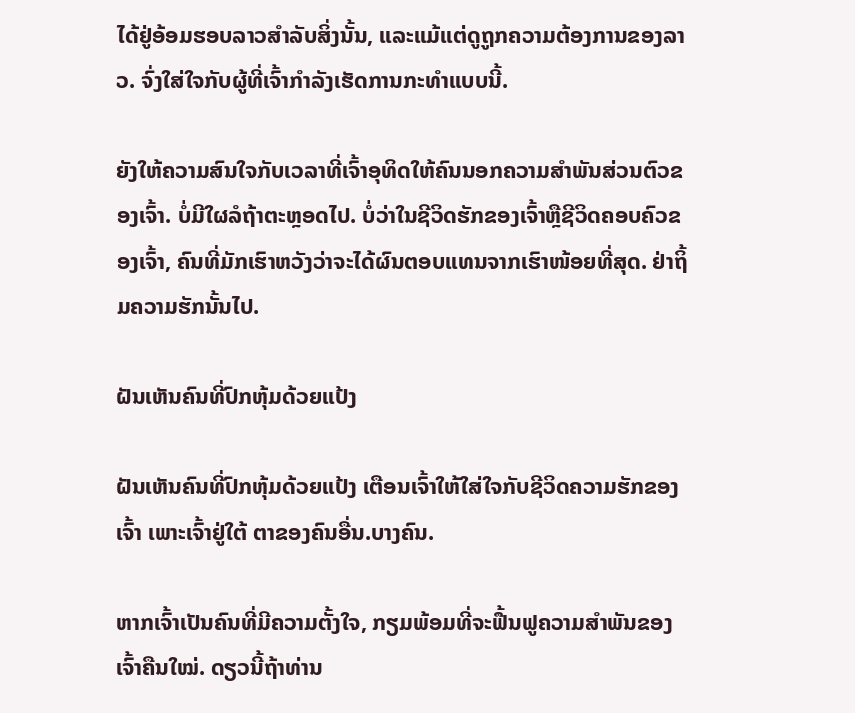ໄດ້ຢູ່ອ້ອມຮອບລາວສໍາລັບສິ່ງນັ້ນ, ແລະແມ້ແຕ່ດູຖູກຄວາມຕ້ອງການຂອງລາວ. ຈົ່ງໃສ່ໃຈກັບຜູ້ທີ່ເຈົ້າກຳລັງເຮັດການກະທຳແບບນີ້.

ຍັງໃຫ້ຄວາມສົນໃຈກັບເວລາທີ່ເຈົ້າອຸທິດໃຫ້ຄົນນອກຄວາມສຳພັນສ່ວນຕົວຂອງເຈົ້າ. ບໍ່ມີໃຜລໍຖ້າຕະຫຼອດໄປ. ບໍ່ວ່າໃນຊີວິດຮັກຂອງເຈົ້າຫຼືຊີວິດຄອບຄົວຂອງເຈົ້າ, ຄົນທີ່ມັກເຮົາຫວັງວ່າຈະໄດ້ຜົນຕອບແທນຈາກເຮົາໜ້ອຍທີ່ສຸດ. ຢ່າຖິ້ມຄວາມຮັກນັ້ນໄປ.

ຝັນເຫັນຄົນທີ່ປົກຫຸ້ມດ້ວຍແປ້ງ

ຝັນເຫັນຄົນທີ່ປົກຫຸ້ມດ້ວຍແປ້ງ ເຕືອນເຈົ້າໃຫ້ໃສ່ໃຈກັບຊີວິດຄວາມຮັກຂອງເຈົ້າ ເພາະເຈົ້າຢູ່ໃຕ້ ຕາຂອງຄົນອື່ນ.ບາງຄົນ.

ຫາກເຈົ້າເປັນຄົນທີ່ມີຄວາມຕັ້ງໃຈ, ກຽມພ້ອມທີ່ຈະຟື້ນຟູຄວາມສຳພັນຂອງເຈົ້າຄືນໃໝ່. ດຽວນີ້ຖ້າທ່ານ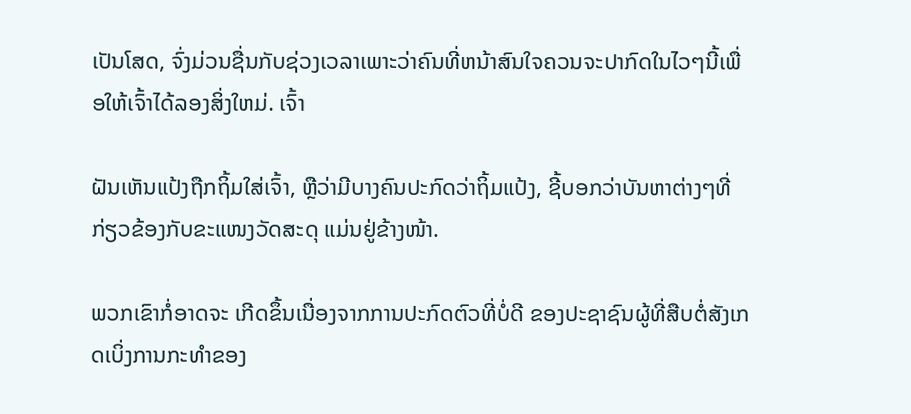ເປັນໂສດ, ຈົ່ງມ່ວນຊື່ນກັບຊ່ວງເວລາເພາະວ່າຄົນທີ່ຫນ້າສົນໃຈຄວນຈະປາກົດໃນໄວໆນີ້ເພື່ອໃຫ້ເຈົ້າໄດ້ລອງສິ່ງໃຫມ່. ເຈົ້າ

ຝັນເຫັນແປ້ງຖືກຖິ້ມໃສ່ເຈົ້າ, ຫຼືວ່າມີບາງຄົນປະກົດວ່າຖິ້ມແປ້ງ, ຊີ້ບອກວ່າບັນຫາຕ່າງໆທີ່ກ່ຽວຂ້ອງກັບຂະແໜງວັດສະດຸ ແມ່ນຢູ່ຂ້າງໜ້າ.

ພວກເຂົາກໍ່ອາດຈະ ເກີດຂຶ້ນເນື່ອງຈາກການປະກົດຕົວທີ່ບໍ່ດີ ຂອງປະຊາຊົນຜູ້ທີ່ສືບຕໍ່ສັງເກດເບິ່ງການກະທໍາຂອງ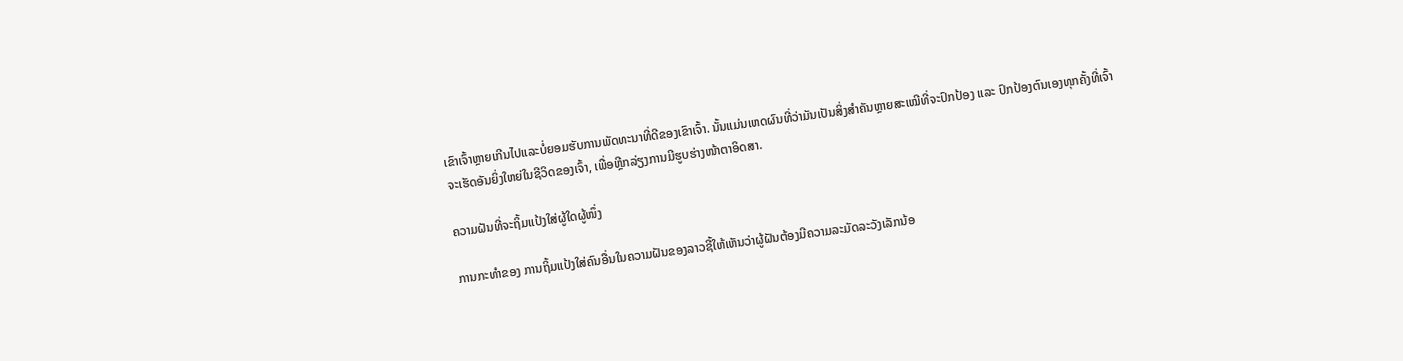ເຂົາເຈົ້າຫຼາຍເກີນໄປແລະບໍ່ຍອມຮັບການພັດທະນາທີ່ດີຂອງເຂົາເຈົ້າ. ນັ້ນແມ່ນເຫດຜົນທີ່ວ່າມັນເປັນສິ່ງສຳຄັນຫຼາຍສະເໝີທີ່ຈະປົກປ້ອງ ແລະ ປົກປ້ອງຕົນເອງທຸກຄັ້ງທີ່ເຈົ້າຈະເຮັດອັນຍິ່ງໃຫຍ່ໃນຊີວິດຂອງເຈົ້າ, ເພື່ອຫຼີກລ່ຽງການມີຮູບຮ່າງໜ້າຕາອິດສາ.

ຄວາມຝັນທີ່ຈະຖິ້ມແປ້ງໃສ່ຜູ້ໃດຜູ້ໜຶ່ງ

ການກະທຳຂອງ ການຖິ້ມແປ້ງໃສ່ຄົນອື່ນໃນຄວາມຝັນຂອງລາວຊີ້ໃຫ້ເຫັນວ່າຜູ້ຝັນຕ້ອງມີຄວາມລະມັດລະວັງເລັກນ້ອ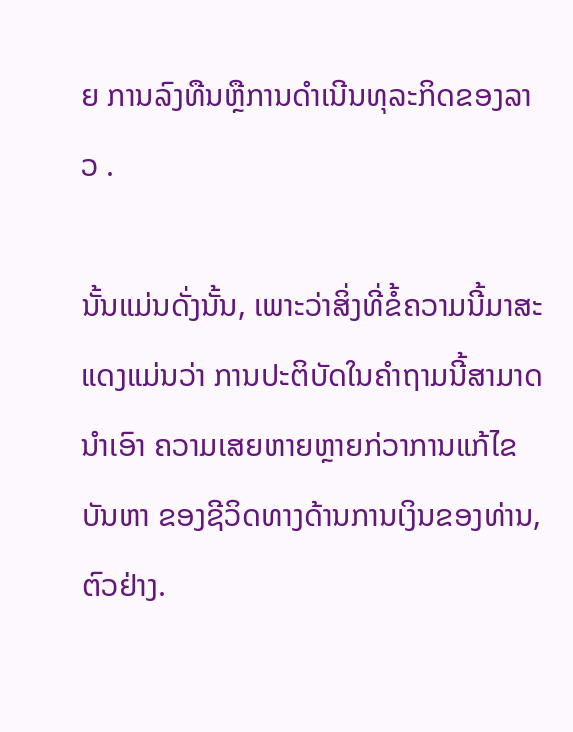ຍ ການລົງທືນຫຼືການດໍາເນີນທຸລະກິດຂອງລາວ .

ນັ້ນແມ່ນດັ່ງນັ້ນ, ເພາະວ່າສິ່ງທີ່ຂໍ້ຄວາມນີ້ມາສະແດງແມ່ນວ່າ ການປະຕິບັດໃນຄໍາຖາມນີ້ສາມາດນໍາເອົາ ຄວາມເສຍຫາຍຫຼາຍກ່ວາການແກ້ໄຂບັນຫາ ຂອງຊີວິດທາງດ້ານການເງິນຂອງທ່ານ, ຕົວຢ່າງ.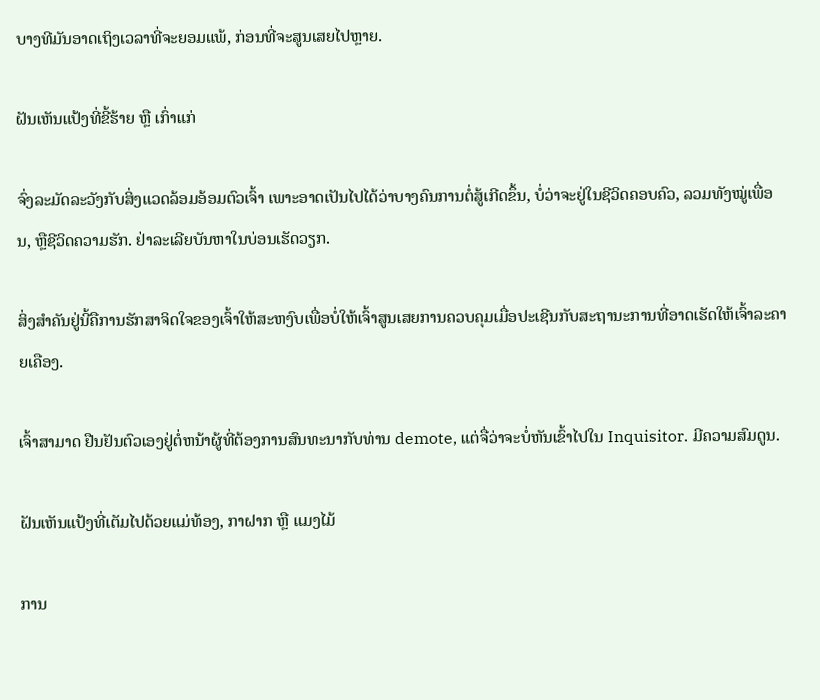ບາງທີມັນອາດເຖິງເວລາທີ່ຈະຍອມແພ້, ກ່ອນທີ່ຈະສູນເສຍໄປຫຼາຍ.

ຝັນເຫັນແປ້ງທີ່ຂີ້ຮ້າຍ ຫຼື ເກົ່າແກ່

ຈົ່ງລະມັດລະວັງກັບສິ່ງແວດລ້ອມອ້ອມຕົວເຈົ້າ ເພາະອາດເປັນໄປໄດ້ວ່າບາງຄົນການຕໍ່ສູ້ເກີດຂຶ້ນ, ບໍ່ວ່າຈະຢູ່ໃນຊີວິດຄອບຄົວ, ລວມທັງໝູ່ເພື່ອນ, ຫຼືຊີວິດຄວາມຮັກ. ຢ່າລະເລີຍບັນຫາໃນບ່ອນເຮັດວຽກ.

ສິ່ງສຳຄັນຢູ່ນີ້ຄືການຮັກສາຈິດໃຈຂອງເຈົ້າໃຫ້ສະຫງົບເພື່ອບໍ່ໃຫ້ເຈົ້າສູນເສຍການຄວບຄຸມເມື່ອປະເຊີນກັບສະຖານະການທີ່ອາດເຮັດໃຫ້ເຈົ້າລະຄາຍເຄືອງ.

ເຈົ້າສາມາດ ຢືນຢັນຕົວເອງຢູ່ຕໍ່ຫນ້າຜູ້ທີ່ຕ້ອງການສົນທະນາກັບທ່ານ demote, ແຕ່ຈື່ວ່າຈະບໍ່ຫັນເຂົ້າໄປໃນ Inquisitor. ມີຄວາມສົມດູນ.

ຝັນເຫັນແປ້ງທີ່ເຕັມໄປດ້ວຍແມ່ທ້ອງ, ກາຝາກ ຫຼື ແມງໄມ້

ການ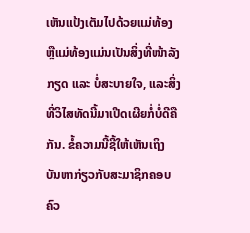ເຫັນແປ້ງເຕັມໄປດ້ວຍແມ່ທ້ອງ ຫຼືແມ່ທ້ອງແມ່ນເປັນສິ່ງທີ່ໜ້າລັງກຽດ ແລະ ບໍ່ສະບາຍໃຈ, ແລະສິ່ງທີ່ວິໄສທັດນີ້ມາເປີດເຜີຍກໍ່ບໍ່ດີຄືກັນ. ຂໍ້ຄວາມນີ້ຊີ້ໃຫ້ເຫັນເຖິງ ບັນຫາກ່ຽວກັບສະມາຊິກຄອບຄົວ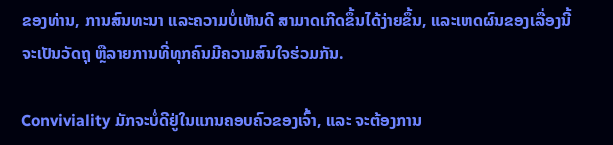ຂອງທ່ານ, ການສົນທະນາ ແລະຄວາມບໍ່ເຫັນດີ ສາມາດເກີດຂຶ້ນໄດ້ງ່າຍຂຶ້ນ, ແລະເຫດຜົນຂອງເລື່ອງນີ້ຈະເປັນວັດຖຸ ຫຼືລາຍການທີ່ທຸກຄົນມີຄວາມສົນໃຈຮ່ວມກັນ.

Conviviality ມັກຈະບໍ່ດີຢູ່ໃນແກນຄອບຄົວຂອງເຈົ້າ, ແລະ ຈະຕ້ອງການ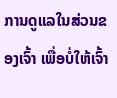ການດູແລໃນສ່ວນຂອງເຈົ້າ ເພື່ອບໍ່ໃຫ້ເຈົ້າ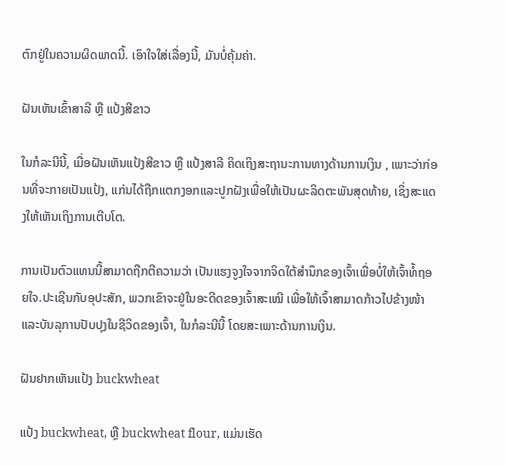ຕົກຢູ່ໃນຄວາມຜິດພາດນີ້. ເອົາໃຈໃສ່ເລື່ອງນີ້, ມັນບໍ່ຄຸ້ມຄ່າ.

ຝັນເຫັນເຂົ້າສາລີ ຫຼື ແປ້ງສີຂາວ

ໃນກໍລະນີນີ້, ເມື່ອຝັນເຫັນແປ້ງສີຂາວ ຫຼື ແປ້ງສາລີ ຄິດເຖິງສະຖານະການທາງດ້ານການເງິນ , ເພາະວ່າກ່ອນທີ່ຈະກາຍເປັນແປ້ງ, ແກ່ນໄດ້ຖືກແຕກງອກແລະປູກຝັງເພື່ອໃຫ້ເປັນຜະລິດຕະພັນສຸດທ້າຍ, ເຊິ່ງສະແດງໃຫ້ເຫັນເຖິງການເຕີບໂຕ.

ການເປັນຕົວແທນນີ້ສາມາດຖືກຕີຄວາມວ່າ ເປັນແຮງຈູງໃຈຈາກຈິດໃຕ້ສຳນຶກຂອງເຈົ້າເພື່ອບໍ່ໃຫ້ເຈົ້າທໍ້ຖອຍໃຈ.ປະເຊີນກັບອຸປະສັກ, ພວກເຂົາຈະຢູ່ໃນອະດີດຂອງເຈົ້າສະເໝີ ເພື່ອໃຫ້ເຈົ້າສາມາດກ້າວໄປຂ້າງໜ້າ ແລະບັນລຸການປັບປຸງໃນຊີວິດຂອງເຈົ້າ, ໃນກໍລະນີນີ້ ໂດຍສະເພາະດ້ານການເງິນ.

ຝັນຢາກເຫັນແປ້ງ buckwheat

ແປ້ງ buckwheat, ຫຼື buckwheat flour, ແມ່ນເຮັດ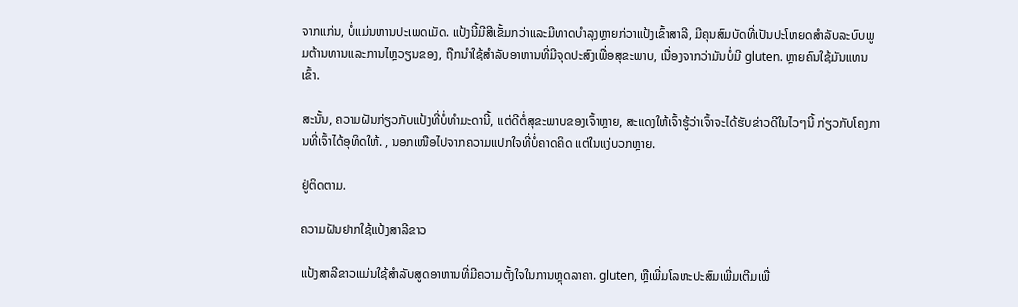ຈາກແກ່ນ, ບໍ່ແມ່ນຫານປະເພດເມັດ. ແປ້ງນີ້ມີສີເຂັ້ມກວ່າແລະມີທາດບໍາລຸງຫຼາຍກ່ວາແປ້ງເຂົ້າສາລີ, ມີຄຸນສົມບັດທີ່ເປັນປະໂຫຍດສໍາລັບລະບົບພູມຕ້ານທານແລະການໄຫຼວຽນຂອງ, ຖືກນໍາໃຊ້ສໍາລັບອາຫານທີ່ມີຈຸດປະສົງເພື່ອສຸຂະພາບ, ເນື່ອງຈາກວ່າມັນບໍ່ມີ gluten. ຫຼາຍຄົນໃຊ້ມັນແທນເຂົ້າ.

ສະນັ້ນ, ຄວາມຝັນກ່ຽວກັບແປ້ງທີ່ບໍ່ທຳມະດານີ້, ແຕ່ດີຕໍ່ສຸຂະພາບຂອງເຈົ້າຫຼາຍ, ສະແດງໃຫ້ເຈົ້າຮູ້ວ່າເຈົ້າຈະໄດ້ຮັບຂ່າວດີໃນໄວໆນີ້ ກ່ຽວກັບໂຄງການທີ່ເຈົ້າໄດ້ອຸທິດໃຫ້. , ນອກເໜືອໄປຈາກຄວາມແປກໃຈທີ່ບໍ່ຄາດຄິດ ແຕ່ໃນແງ່ບວກຫຼາຍ.

ຢູ່ຕິດຕາມ.

ຄວາມຝັນຢາກໃຊ້ແປ້ງສາລີຂາວ

ແປ້ງສາລີຂາວແມ່ນໃຊ້ສຳລັບສູດອາຫານທີ່ມີຄວາມຕັ້ງໃຈໃນການຫຼຸດລາຄາ. gluten, ຫຼືເພີ່ມໂລຫະປະສົມເພີ່ມເຕີມເພື່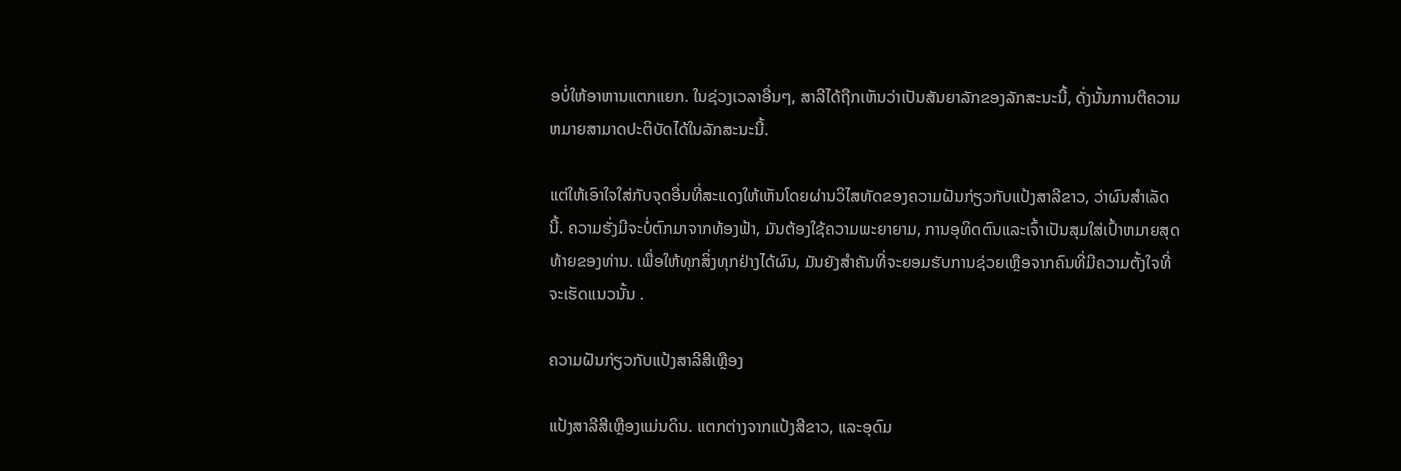ອບໍ່ໃຫ້ອາຫານແຕກແຍກ. ໃນຊ່ວງເວລາອື່ນໆ, ສາລີໄດ້ຖືກເຫັນວ່າເປັນສັນຍາລັກຂອງລັກສະນະນີ້, ດັ່ງນັ້ນການຕີຄວາມຫມາຍສາມາດປະຕິບັດໄດ້ໃນລັກສະນະນີ້.

ແຕ່ໃຫ້ເອົາໃຈໃສ່ກັບຈຸດອື່ນທີ່ສະແດງໃຫ້ເຫັນໂດຍຜ່ານວິໄສທັດຂອງຄວາມຝັນກ່ຽວກັບແປ້ງສາລີຂາວ, ວ່າຜົນສໍາເລັດນີ້. ຄວາມຮັ່ງມີຈະບໍ່ຕົກມາຈາກທ້ອງຟ້າ, ມັນຕ້ອງໃຊ້ຄວາມພະຍາຍາມ, ການອຸທິດຕົນແລະເຈົ້າເປັນສຸມໃສ່ເປົ້າຫມາຍສຸດທ້າຍຂອງທ່ານ. ເພື່ອໃຫ້ທຸກສິ່ງທຸກຢ່າງໄດ້ຜົນ, ມັນຍັງສໍາຄັນທີ່ຈະຍອມຮັບການຊ່ວຍເຫຼືອຈາກຄົນທີ່ມີຄວາມຕັ້ງໃຈທີ່ຈະເຮັດແນວນັ້ນ .

ຄວາມຝັນກ່ຽວກັບແປ້ງສາລີສີເຫຼືອງ

ແປ້ງສາລີສີເຫຼືອງແມ່ນດິນ. ແຕກຕ່າງຈາກແປ້ງສີຂາວ, ແລະອຸດົມ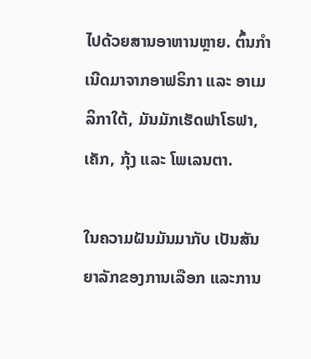ໄປດ້ວຍສານອາຫານຫຼາຍ. ຕົ້ນກຳເນີດມາຈາກອາຟຣິກາ ແລະ ອາເມລິກາໃຕ້, ມັນມັກເຮັດຟາໂຣຟາ, ເຄັກ, ກຸ້ງ ແລະ ໂພເລນຕາ.

ໃນຄວາມຝັນມັນມາກັບ ເປັນສັນຍາລັກຂອງການເລືອກ ແລະການ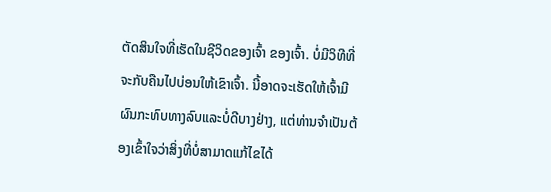ຕັດສິນໃຈທີ່ເຮັດໃນຊີວິດຂອງເຈົ້າ ຂອງເຈົ້າ. ບໍ່ມີວິທີທີ່ຈະກັບຄືນໄປບ່ອນໃຫ້ເຂົາເຈົ້າ. ນີ້ອາດຈະເຮັດໃຫ້ເຈົ້າມີຜົນກະທົບທາງລົບແລະບໍ່ດີບາງຢ່າງ, ແຕ່ທ່ານຈໍາເປັນຕ້ອງເຂົ້າໃຈວ່າສິ່ງທີ່ບໍ່ສາມາດແກ້ໄຂໄດ້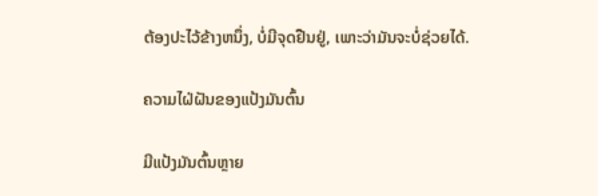ຕ້ອງປະໄວ້ຂ້າງຫນຶ່ງ, ບໍ່ມີຈຸດຢືນຢູ່, ເພາະວ່າມັນຈະບໍ່ຊ່ວຍໄດ້.

ຄວາມໄຝ່ຝັນຂອງແປ້ງມັນຕົ້ນ

ມີແປ້ງມັນຕົ້ນຫຼາຍ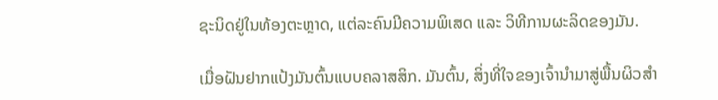ຊະນິດຢູ່ໃນທ້ອງຕະຫຼາດ, ແຕ່ລະຄົນມີຄວາມພິເສດ ແລະ ວິທີການຜະລິດຂອງມັນ.

ເມື່ອຝັນຢາກແປ້ງມັນຕົ້ນແບບຄລາສສິກ. ມັນຕົ້ນ, ສິ່ງທີ່ໃຈຂອງເຈົ້ານໍາມາສູ່ພື້ນຜິວສໍາ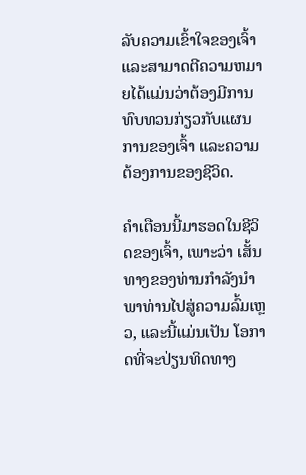ລັບຄວາມເຂົ້າໃຈຂອງເຈົ້າແລະສາມາດຕີຄວາມຫມາຍໄດ້ແມ່ນວ່າຕ້ອງມີການທົບທວນກ່ຽວກັບແຜນການຂອງເຈົ້າ ແລະຄວາມຕ້ອງການຂອງຊີວິດ.

ຄໍາເຕືອນນີ້ມາຮອດໃນຊີວິດຂອງເຈົ້າ, ເພາະວ່າ ເສັ້ນທາງຂອງທ່ານກໍາລັງນໍາພາທ່ານໄປສູ່ຄວາມລົ້ມເຫຼວ, ແລະນີ້ແມ່ນເປັນ ໂອກາດທີ່ຈະປ່ຽນທິດທາງ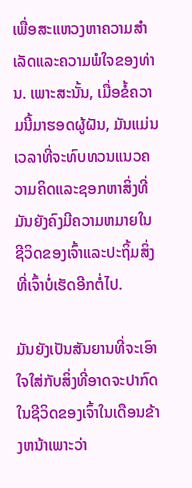ເພື່ອສະແຫວງຫາຄວາມສໍາເລັດແລະຄວາມພໍໃຈຂອງທ່ານ. ເພາະສະນັ້ນ, ເມື່ອຂໍ້ຄວາມນີ້ມາຮອດຜູ້ຝັນ, ມັນແມ່ນເວລາທີ່ຈະທົບທວນແນວຄວາມຄິດແລະຊອກຫາສິ່ງທີ່ມັນຍັງຄົງມີຄວາມຫມາຍໃນຊີວິດຂອງເຈົ້າແລະປະຖິ້ມສິ່ງທີ່ເຈົ້າບໍ່ເຮັດອີກຕໍ່ໄປ.

ມັນຍັງເປັນສັນຍານທີ່ຈະເອົາໃຈໃສ່ກັບສິ່ງທີ່ອາດຈະປາກົດໃນຊີວິດຂອງເຈົ້າໃນເດືອນຂ້າງຫນ້າເພາະວ່າ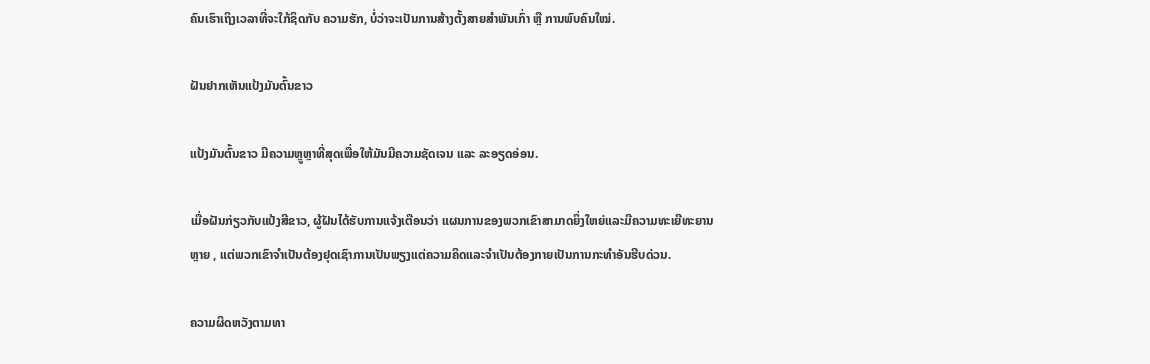ຄົນເຮົາເຖິງເວລາທີ່ຈະໃກ້ຊິດກັບ ຄວາມຮັກ, ບໍ່ວ່າຈະເປັນການສ້າງຕັ້ງສາຍສຳພັນເກົ່າ ຫຼື ການພົບຄົນໃໝ່.

ຝັນຢາກເຫັນແປ້ງມັນຕົ້ນຂາວ

ແປ້ງມັນຕົ້ນຂາວ ມີຄວາມຫຼູຫຼາທີ່ສຸດເພື່ອໃຫ້ມັນມີຄວາມຊັດເຈນ ແລະ ລະອຽດອ່ອນ.

ເມື່ອຝັນກ່ຽວກັບແປ້ງສີຂາວ, ຜູ້ຝັນໄດ້ຮັບການແຈ້ງເຕືອນວ່າ ແຜນການຂອງພວກເຂົາສາມາດຍິ່ງໃຫຍ່ແລະມີຄວາມທະເຍີທະຍານຫຼາຍ , ແຕ່ພວກເຂົາຈໍາເປັນຕ້ອງຢຸດເຊົາການເປັນພຽງແຕ່ຄວາມຄິດແລະຈໍາເປັນຕ້ອງກາຍເປັນການກະທໍາອັນຮີບດ່ວນ.

ຄວາມຜິດຫວັງຕາມທາ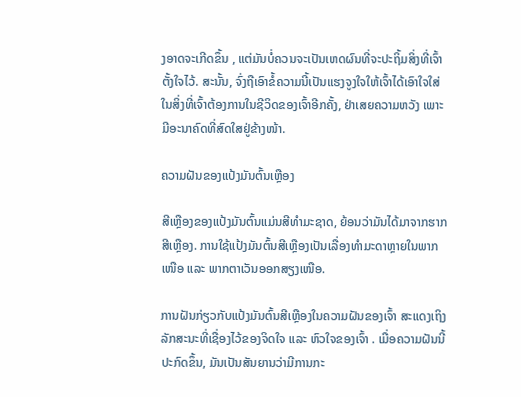ງອາດຈະເກີດຂຶ້ນ , ແຕ່ມັນບໍ່ຄວນຈະເປັນເຫດຜົນທີ່ຈະປະຖິ້ມສິ່ງທີ່ເຈົ້າຕັ້ງໃຈໄວ້. ສະນັ້ນ, ຈົ່ງຖືເອົາຂໍ້ຄວາມນີ້ເປັນແຮງຈູງໃຈໃຫ້ເຈົ້າໄດ້ເອົາໃຈໃສ່ໃນສິ່ງທີ່ເຈົ້າຕ້ອງການໃນຊີວິດຂອງເຈົ້າອີກຄັ້ງ, ຢ່າເສຍຄວາມຫວັງ ເພາະມີອະນາຄົດທີ່ສົດໃສຢູ່ຂ້າງໜ້າ.

ຄວາມຝັນຂອງແປ້ງມັນຕົ້ນເຫຼືອງ

ສີເຫຼືອງຂອງແປ້ງມັນຕົ້ນແມ່ນສີທໍາມະຊາດ, ຍ້ອນວ່າມັນໄດ້ມາຈາກຮາກສີເຫຼືອງ. ການໃຊ້ແປ້ງມັນຕົ້ນສີເຫຼືອງເປັນເລື່ອງທຳມະດາຫຼາຍໃນພາກເໜືອ ແລະ ພາກຕາເວັນອອກສຽງເໜືອ.

ການຝັນກ່ຽວກັບແປ້ງມັນຕົ້ນສີເຫຼືອງໃນຄວາມຝັນຂອງເຈົ້າ ສະແດງເຖິງລັກສະນະທີ່ເຊື່ອງໄວ້ຂອງຈິດໃຈ ແລະ ຫົວໃຈຂອງເຈົ້າ . ເມື່ອຄວາມຝັນນີ້ປະກົດຂຶ້ນ, ມັນເປັນສັນຍານວ່າມີການກະ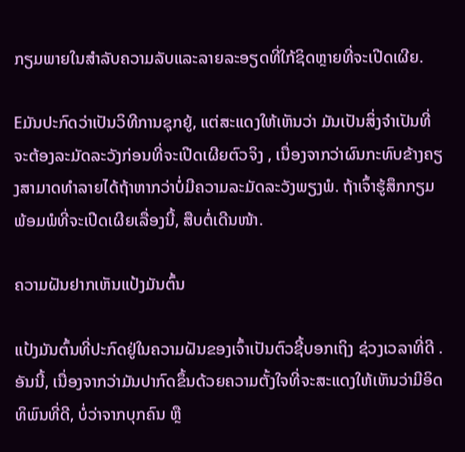ກຽມພາຍໃນສໍາລັບຄວາມລັບແລະລາຍລະອຽດທີ່ໃກ້ຊິດຫຼາຍທີ່ຈະເປີດເຜີຍ.

Eມັນປະກົດວ່າເປັນວິທີການຊຸກຍູ້, ແຕ່ສະແດງໃຫ້ເຫັນວ່າ ມັນເປັນສິ່ງຈໍາເປັນທີ່ຈະຕ້ອງລະມັດລະວັງກ່ອນທີ່ຈະເປີດເຜີຍຕົວຈິງ , ເນື່ອງຈາກວ່າຜົນກະທົບຂ້າງຄຽງສາມາດທໍາລາຍໄດ້ຖ້າຫາກວ່າບໍ່ມີຄວາມລະມັດລະວັງພຽງພໍ. ຖ້າເຈົ້າຮູ້ສຶກກຽມພ້ອມພໍທີ່ຈະເປີດເຜີຍເລື່ອງນີ້, ສືບຕໍ່ເດີນໜ້າ.

ຄວາມຝັນຢາກເຫັນແປ້ງມັນຕົ້ນ

ແປ້ງມັນຕົ້ນທີ່ປະກົດຢູ່ໃນຄວາມຝັນຂອງເຈົ້າເປັນຕົວຊີ້ບອກເຖິງ ຊ່ວງເວລາທີ່ດີ . ອັນນີ້, ເນື່ອງຈາກວ່າມັນປາກົດຂຶ້ນດ້ວຍຄວາມຕັ້ງໃຈທີ່ຈະສະແດງໃຫ້ເຫັນວ່າມີອິດທິພົນທີ່ດີ, ບໍ່ວ່າຈາກບຸກຄົນ ຫຼື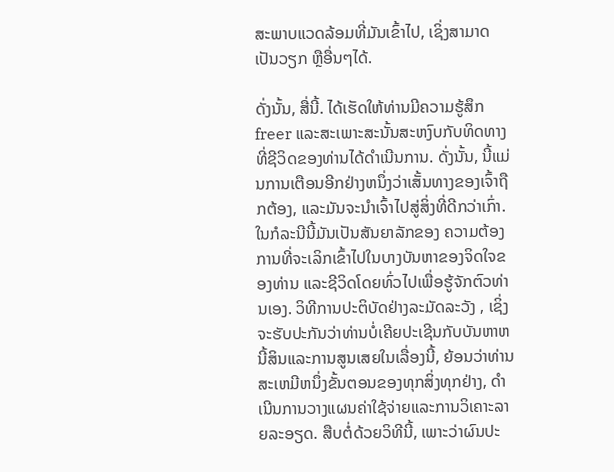ສະພາບແວດລ້ອມທີ່ມັນເຂົ້າໄປ, ເຊິ່ງສາມາດເປັນວຽກ ຫຼືອື່ນໆໄດ້.

ດັ່ງນັ້ນ, ສື່ນີ້. ໄດ້ເຮັດໃຫ້ທ່ານມີຄວາມຮູ້ສຶກ freer ແລະສະເພາະສະນັ້ນສະຫງົບກັບທິດທາງທີ່ຊີວິດຂອງທ່ານໄດ້ດໍາເນີນການ. ດັ່ງນັ້ນ, ນີ້ແມ່ນການເຕືອນອີກຢ່າງຫນຶ່ງວ່າເສັ້ນທາງຂອງເຈົ້າຖືກຕ້ອງ, ແລະມັນຈະນໍາເຈົ້າໄປສູ່ສິ່ງທີ່ດີກວ່າເກົ່າ. ໃນກໍລະນີນີ້ມັນເປັນສັນຍາລັກຂອງ ຄວາມຕ້ອງການທີ່ຈະເລິກເຂົ້າໄປໃນບາງບັນຫາຂອງຈິດໃຈຂອງທ່ານ ແລະຊີວິດໂດຍທົ່ວໄປເພື່ອຮູ້ຈັກຕົວທ່ານເອງ. ວິທີການປະຕິບັດຢ່າງລະມັດລະວັງ , ເຊິ່ງຈະຮັບປະກັນວ່າທ່ານບໍ່ເຄີຍປະເຊີນກັບບັນຫາຫນີ້ສິນແລະການສູນເສຍໃນເລື່ອງນີ້, ຍ້ອນວ່າທ່ານສະເຫມີຫນຶ່ງຂັ້ນຕອນຂອງທຸກສິ່ງທຸກຢ່າງ, ດໍາເນີນການວາງແຜນຄ່າໃຊ້ຈ່າຍແລະການວິເຄາະລາຍລະອຽດ. ສືບຕໍ່ດ້ວຍວິທີນີ້, ເພາະວ່າຜົນປະ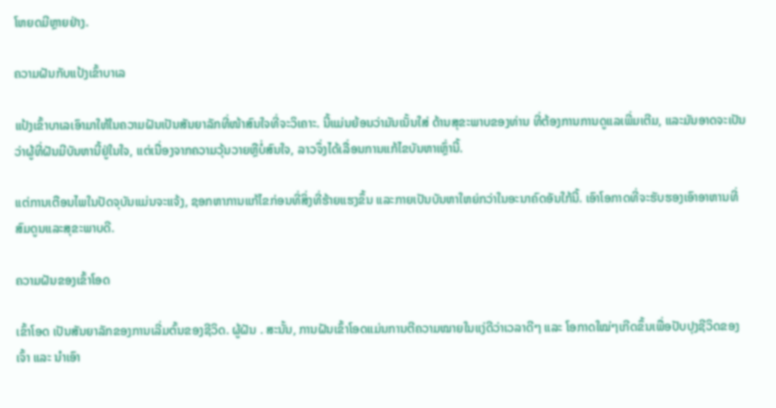ໂຫຍດມີຫຼາຍຢ່າງ.

ຄວາມຝັນກັບແປ້ງເຂົ້າບາເລ

ແປ້ງເຂົ້າບາເລເອົາມາໃຫ້ໃນຄວາມຝັນເປັນສັນຍາລັກທີ່ໜ້າສົນໃຈທີ່ຈະວິເຄາະ. ນີ້ແມ່ນຍ້ອນວ່າມັນເນັ້ນໃສ່ ດ້ານສຸຂະພາບຂອງທ່ານ ທີ່ຕ້ອງການການດູແລເພີ່ມເຕີມ, ແລະມັນອາດຈະເປັນວ່າຜູ້ທີ່ຝັນມີບັນຫານີ້ຢູ່ໃນໃຈ, ແຕ່ເນື່ອງຈາກຄວາມວຸ້ນວາຍຫຼືບໍ່ສົນໃຈ, ລາວຈຶ່ງໄດ້ເລື່ອນການແກ້ໄຂບັນຫາເຫຼົ່ານີ້.

ແຕ່ການເຕືອນໄພໃນປັດຈຸບັນແມ່ນຈະແຈ້ງ, ຊອກຫາການແກ້ໄຂກ່ອນທີ່ສິ່ງທີ່ຮ້າຍແຮງຂຶ້ນ ແລະກາຍເປັນບັນຫາໃຫຍ່ກວ່າໃນອະນາຄົດອັນໃກ້ນີ້. ເອົາໂອກາດທີ່ຈະຮັບຮອງເອົາອາຫານທີ່ສົມດູນແລະສຸຂະພາບດີ.

ຄວາມຝັນຂອງເຂົ້າໂອດ

ເຂົ້າໂອດ ເປັນສັນຍາລັກຂອງການເລີ່ມຕົ້ນຂອງຊີວິດ. ຜູ້ຝັນ . ສະນັ້ນ, ການຝັນເຂົ້າໂອດແມ່ນການຕີຄວາມໝາຍໃນແງ່ດີວ່າເວລາດີໆ ແລະ ໂອກາດໃໝ່ໆເກີດຂຶ້ນເພື່ອປັບປຸງຊີວິດຂອງເຈົ້າ ແລະ ນຳເອົາ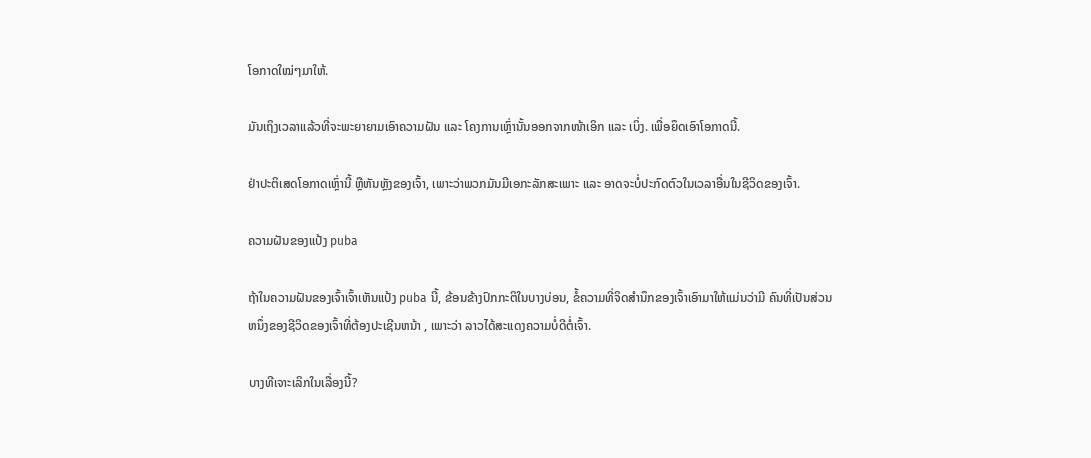ໂອກາດໃໝ່ໆມາໃຫ້.

ມັນເຖິງເວລາແລ້ວທີ່ຈະພະຍາຍາມເອົາຄວາມຝັນ ແລະ ໂຄງການເຫຼົ່ານັ້ນອອກຈາກໜ້າເອິກ ແລະ ເບິ່ງ. ເພື່ອຍຶດເອົາໂອກາດນີ້.

ຢ່າປະຕິເສດໂອກາດເຫຼົ່ານີ້ ຫຼືຫັນຫຼັງຂອງເຈົ້າ, ເພາະວ່າພວກມັນມີເອກະລັກສະເພາະ ແລະ ອາດຈະບໍ່ປະກົດຕົວໃນເວລາອື່ນໃນຊີວິດຂອງເຈົ້າ.

ຄວາມຝັນຂອງແປ້ງ puba

ຖ້າໃນຄວາມຝັນຂອງເຈົ້າເຈົ້າເຫັນແປ້ງ puba ນີ້, ຂ້ອນຂ້າງປົກກະຕິໃນບາງບ່ອນ, ຂໍ້ຄວາມທີ່ຈິດສໍານຶກຂອງເຈົ້າເອົາມາໃຫ້ແມ່ນວ່າມີ ຄົນທີ່ເປັນສ່ວນຫນຶ່ງຂອງຊີວິດຂອງເຈົ້າທີ່ຕ້ອງປະເຊີນຫນ້າ , ເພາະວ່າ ລາວໄດ້ສະແດງຄວາມບໍ່ດີຕໍ່ເຈົ້າ.

ບາງທີເຈາະເລິກໃນເລື່ອງນີ້?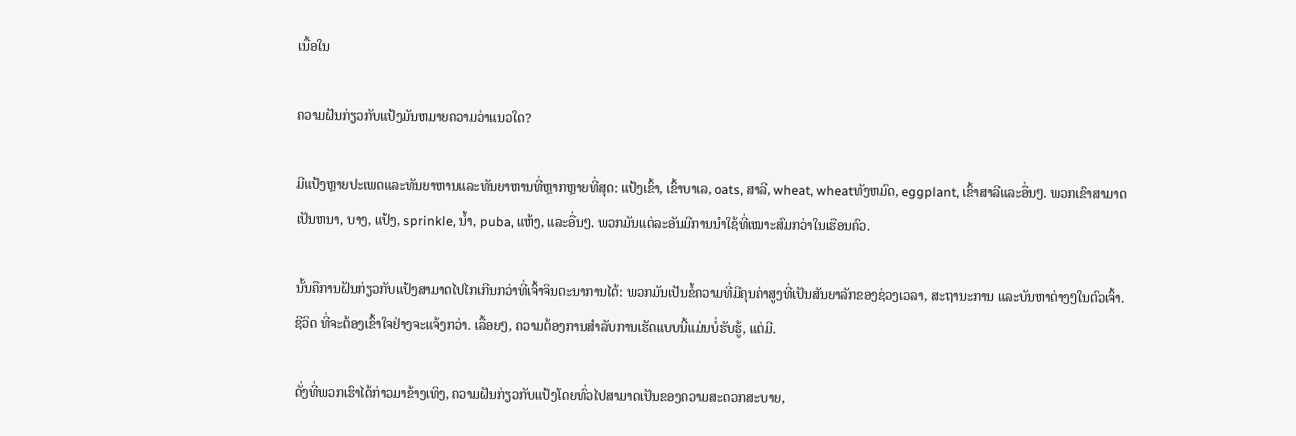ເນື້ອໃນ

ຄວາມຝັນກ່ຽວກັບແປ້ງມັນຫມາຍຄວາມວ່າແນວໃດ?

ມີແປ້ງຫຼາຍປະເພດແລະທັນຍາຫານແລະທັນຍາຫານທີ່ຫຼາກຫຼາຍທີ່ສຸດ: ແປ້ງເຂົ້າ, ເຂົ້າບາເລ, oats, ສາລີ, wheat, wheatທັງຫມົດ, eggplant, ເຂົ້າສາລີແລະອື່ນໆ. ພວກເຂົາສາມາດເປັນຫນາ, ບາງ, ແປ້ງ, sprinkle, ນ້ຳ, puba, ແຫ້ງ, ແລະອື່ນໆ. ພວກມັນແຕ່ລະອັນມີການນຳໃຊ້ທີ່ເໝາະສົມກວ່າໃນເຮືອນຄົວ.

ນັ້ນຄືການຝັນກ່ຽວກັບແປ້ງສາມາດໄປໄກເກີນກວ່າທີ່ເຈົ້າຈິນຕະນາການໄດ້: ພວກມັນເປັນຂໍ້ຄວາມທີ່ມີຄຸນຄ່າສູງທີ່ເປັນສັນຍາລັກຂອງຊ່ວງເວລາ, ສະຖານະການ ແລະບັນຫາຕ່າງໆໃນຕົວເຈົ້າ. ຊີວິດ ທີ່ຈະຕ້ອງເຂົ້າໃຈຢ່າງຈະແຈ້ງກວ່າ. ເລື້ອຍໆ, ຄວາມຕ້ອງການສໍາລັບການເຮັດແບບນີ້ແມ່ນບໍ່ຮັບຮູ້, ແຕ່ມີ.

ດັ່ງທີ່ພວກເຮົາໄດ້ກ່າວມາຂ້າງເທິງ, ຄວາມຝັນກ່ຽວກັບແປ້ງໂດຍທົ່ວໄປສາມາດເປັນຂອງຄວາມສະດວກສະບາຍ,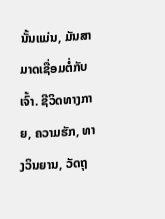ນັ້ນແມ່ນ, ມັນສາມາດເຊື່ອມຕໍ່ກັບເຈົ້າ. ຊີວິດທາງກາຍ, ຄວາມຮັກ, ທາງວິນຍານ, ວັດຖຸ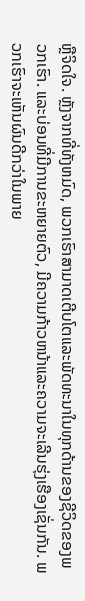ຫຼືຈິດໃຈ. ຫຼັງຈາກທີ່ທັງຫມົດ, ພວກເຮົາສາມາດເຕີບໂຕແລະພັດທະນາໃນທຸກດ້ານຂອງຊີວິດຂອງພວກເຮົາ. ແລະບ່ອນທີ່ມີການຂະຫຍາຍຕົວ, ມີຄວາມກ້າວຫນ້າແລະຄວາມຈະເລີນຮຸ່ງເຮືອງເຊັ່ນກັນ. ພວກເຮົາຈະເຫັນຜົນດີກວ່າໃນພາຍ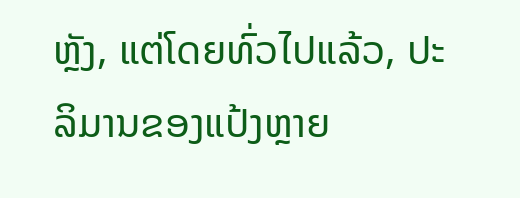ຫຼັງ, ແຕ່ໂດຍທົ່ວໄປແລ້ວ, ປະລິມານຂອງແປ້ງຫຼາຍ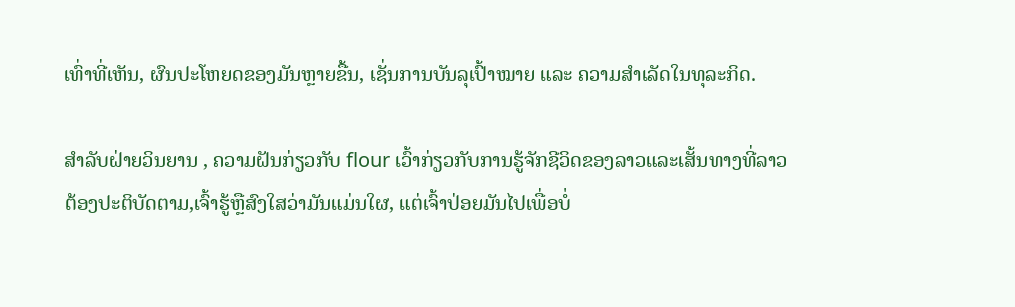ເທົ່າທີ່ເຫັນ, ຜົນປະໂຫຍດຂອງມັນຫຼາຍຂື້ນ, ເຊັ່ນການບັນລຸເປົ້າໝາຍ ແລະ ຄວາມສຳເລັດໃນທຸລະກິດ.

ສຳລັບຝ່າຍວິນຍານ , ຄວາມຝັນກ່ຽວກັບ flour ເວົ້າກ່ຽວກັບການຮູ້ຈັກຊີວິດຂອງລາວແລະເສັ້ນທາງທີ່ລາວຕ້ອງປະຕິບັດຕາມ,ເຈົ້າຮູ້ຫຼືສົງໃສວ່າມັນແມ່ນໃຜ, ແຕ່ເຈົ້າປ່ອຍມັນໄປເພື່ອບໍ່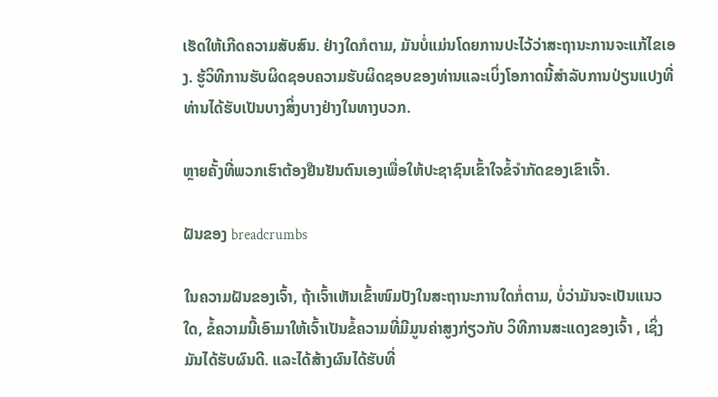ເຮັດໃຫ້ເກີດຄວາມສັບສົນ. ຢ່າງໃດກໍຕາມ, ມັນບໍ່ແມ່ນໂດຍການປະໄວ້ວ່າສະຖານະການຈະແກ້ໄຂເອງ. ຮູ້ວິທີການຮັບຜິດຊອບຄວາມຮັບຜິດຊອບຂອງທ່ານແລະເບິ່ງໂອກາດນີ້ສໍາລັບການປ່ຽນແປງທີ່ທ່ານໄດ້ຮັບເປັນບາງສິ່ງບາງຢ່າງໃນທາງບວກ.

ຫຼາຍຄັ້ງທີ່ພວກເຮົາຕ້ອງຢືນຢັນຕົນເອງເພື່ອໃຫ້ປະຊາຊົນເຂົ້າໃຈຂໍ້ຈໍາກັດຂອງເຂົາເຈົ້າ.

ຝັນຂອງ breadcrumbs

ໃນຄວາມຝັນຂອງເຈົ້າ, ຖ້າເຈົ້າເຫັນເຂົ້າໜົມປັງໃນສະຖານະການໃດກໍ່ຕາມ, ບໍ່ວ່າມັນຈະເປັນແນວໃດ, ຂໍ້ຄວາມນີ້ເອົາມາໃຫ້ເຈົ້າເປັນຂໍ້ຄວາມທີ່ມີມູນຄ່າສູງກ່ຽວກັບ ວິທີການສະແດງຂອງເຈົ້າ , ເຊິ່ງມັນໄດ້ຮັບຜົນດີ. ແລະໄດ້ສ້າງຜົນໄດ້ຮັບທີ່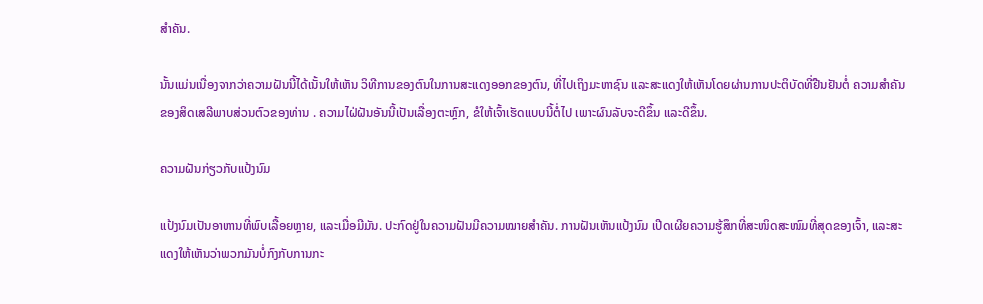ສໍາຄັນ.

ນັ້ນແມ່ນເນື່ອງຈາກວ່າຄວາມຝັນນີ້ໄດ້ເນັ້ນໃຫ້ເຫັນ ວິທີການຂອງຕົນໃນການສະແດງອອກຂອງຕົນ, ທີ່ໄປເຖິງມະຫາຊົນ ແລະສະແດງໃຫ້ເຫັນໂດຍຜ່ານການປະຕິບັດທີ່ຢືນຢັນຕໍ່ ຄວາມສໍາຄັນຂອງສິດເສລີພາບສ່ວນຕົວຂອງທ່ານ . ຄວາມໄຝ່ຝັນອັນນີ້ເປັນເລື່ອງຕະຫຼົກ, ຂໍໃຫ້ເຈົ້າເຮັດແບບນີ້ຕໍ່ໄປ ເພາະຜົນລັບຈະດີຂຶ້ນ ແລະດີຂຶ້ນ.

ຄວາມຝັນກ່ຽວກັບແປ້ງນົມ

ແປ້ງນົມເປັນອາຫານທີ່ພົບເລື້ອຍຫຼາຍ, ແລະເມື່ອມີມັນ. ປະກົດຢູ່ໃນຄວາມຝັນມີຄວາມໝາຍສຳຄັນ. ການຝັນເຫັນແປ້ງນົມ ເປີດເຜີຍຄວາມຮູ້ສຶກທີ່ສະໜິດສະໜົມທີ່ສຸດຂອງເຈົ້າ, ແລະສະແດງໃຫ້ເຫັນວ່າພວກມັນບໍ່ກົງກັບການກະ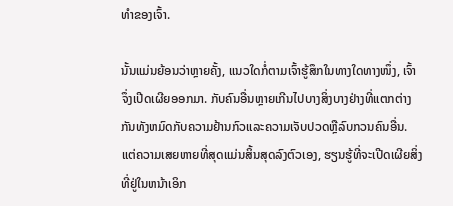ທຳຂອງເຈົ້າ.

ນັ້ນແມ່ນຍ້ອນວ່າຫຼາຍຄັ້ງ, ແນວໃດກໍ່ຕາມເຈົ້າຮູ້ສຶກໃນທາງໃດທາງໜຶ່ງ, ເຈົ້າຈຶ່ງເປີດເຜີຍອອກມາ. ກັບຄົນອື່ນຫຼາຍເກີນໄປບາງສິ່ງບາງຢ່າງທີ່ແຕກຕ່າງກັນທັງຫມົດກັບຄວາມຢ້ານກົວແລະຄວາມເຈັບປວດຫຼືລົບກວນຄົນອື່ນ. ແຕ່ຄວາມເສຍຫາຍທີ່ສຸດແມ່ນສິ້ນສຸດລົງຕົວເອງ, ຮຽນຮູ້ທີ່ຈະເປີດເຜີຍສິ່ງທີ່ຢູ່ໃນຫນ້າເອິກ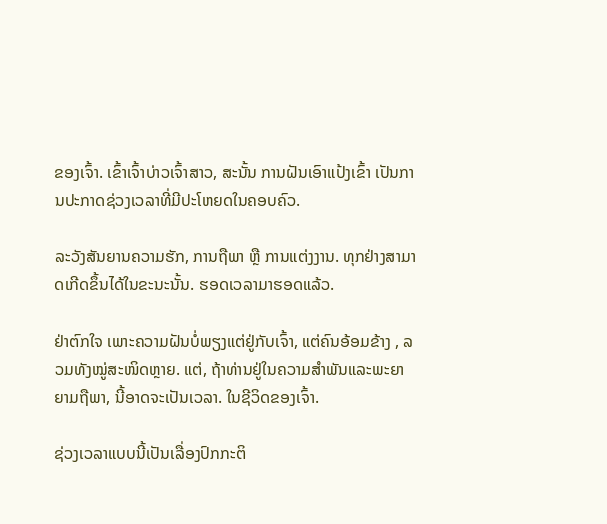ຂອງເຈົ້າ. ເຂົ້າເຈົ້າບ່າວເຈົ້າສາວ, ສະນັ້ນ ການຝັນເອົາແປ້ງເຂົ້າ ເປັນການປະກາດຊ່ວງເວລາທີ່ມີປະໂຫຍດໃນຄອບຄົວ.

ລະວັງສັນຍານຄວາມຮັກ, ການຖືພາ ຫຼື ການແຕ່ງງານ. ທຸກຢ່າງສາມາດເກີດຂຶ້ນໄດ້ໃນຂະນະນັ້ນ. ຮອດເວລາມາຮອດແລ້ວ.

ຢ່າຕົກໃຈ ເພາະຄວາມຝັນບໍ່ພຽງແຕ່ຢູ່ກັບເຈົ້າ, ແຕ່ຄົນອ້ອມຂ້າງ , ລວມທັງໝູ່ສະໜິດຫຼາຍ. ແຕ່, ຖ້າທ່ານຢູ່ໃນຄວາມສໍາພັນແລະພະຍາຍາມຖືພາ, ນີ້ອາດຈະເປັນເວລາ. ໃນຊີວິດຂອງເຈົ້າ.

ຊ່ວງເວລາແບບນີ້ເປັນເລື່ອງປົກກະຕິ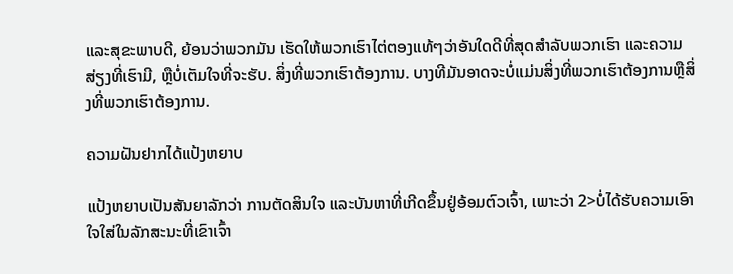ແລະສຸຂະພາບດີ, ຍ້ອນວ່າພວກມັນ ເຮັດໃຫ້ພວກເຮົາໄຕ່ຕອງແທ້ໆວ່າອັນໃດດີທີ່ສຸດສຳລັບພວກເຮົາ ແລະຄວາມສ່ຽງທີ່ເຮົາມີ, ຫຼືບໍ່ເຕັມໃຈທີ່ຈະຮັບ. ສິ່ງທີ່ພວກເຮົາຕ້ອງການ. ບາງທີມັນອາດຈະບໍ່ແມ່ນສິ່ງທີ່ພວກເຮົາຕ້ອງການຫຼືສິ່ງທີ່ພວກເຮົາຕ້ອງການ.

ຄວາມຝັນຢາກໄດ້ແປ້ງຫຍາບ

ແປ້ງຫຍາບເປັນສັນຍາລັກວ່າ ການຕັດສິນໃຈ ແລະບັນຫາທີ່ເກີດຂຶ້ນຢູ່ອ້ອມຕົວເຈົ້າ, ເພາະວ່າ 2>ບໍ່ໄດ້ຮັບຄວາມເອົາໃຈໃສ່ໃນລັກສະນະທີ່ເຂົາເຈົ້າ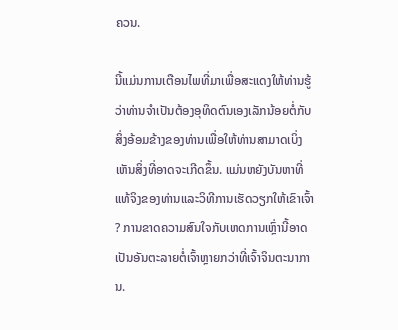ຄວນ.

ນີ້ແມ່ນການເຕືອນໄພທີ່ມາເພື່ອສະແດງໃຫ້ທ່ານຮູ້ວ່າທ່ານຈໍາເປັນຕ້ອງອຸທິດຕົນເອງເລັກນ້ອຍຕໍ່ກັບສິ່ງອ້ອມຂ້າງຂອງທ່ານເພື່ອໃຫ້ທ່ານສາມາດເບິ່ງເຫັນສິ່ງທີ່ອາດຈະເກີດຂຶ້ນ. ແມ່ນຫຍັງບັນຫາທີ່ແທ້ຈິງຂອງທ່ານແລະວິທີການເຮັດວຽກໃຫ້ເຂົາເຈົ້າ? ການຂາດຄວາມສົນໃຈກັບເຫດການເຫຼົ່ານີ້ອາດເປັນອັນຕະລາຍຕໍ່ເຈົ້າຫຼາຍກວ່າທີ່ເຈົ້າຈິນຕະນາການ.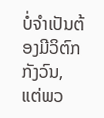ບໍ່ຈຳເປັນຕ້ອງມີວິຕົກກັງວົນ, ແຕ່ພວ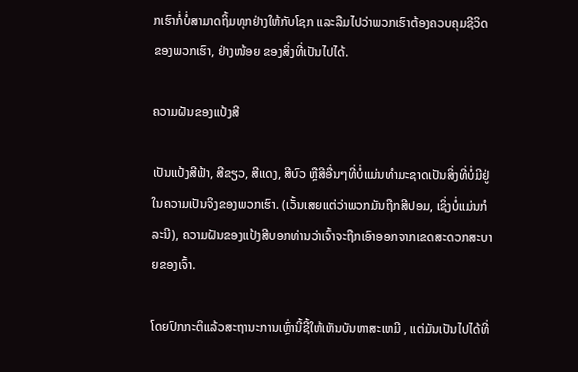ກເຮົາກໍ່ບໍ່ສາມາດຖິ້ມທຸກຢ່າງໃຫ້ກັບໂຊກ ແລະລືມໄປວ່າພວກເຮົາຕ້ອງຄວບຄຸມຊີວິດຂອງພວກເຮົາ, ຢ່າງໜ້ອຍ ຂອງສິ່ງທີ່ເປັນໄປໄດ້.

ຄວາມຝັນຂອງແປ້ງສີ

ເປັນແປ້ງສີຟ້າ, ສີຂຽວ, ສີແດງ, ສີບົວ ຫຼືສີອື່ນໆທີ່ບໍ່ແມ່ນທໍາມະຊາດເປັນສິ່ງທີ່ບໍ່ມີຢູ່ໃນຄວາມເປັນຈິງຂອງພວກເຮົາ. (ເວັ້ນເສຍແຕ່ວ່າພວກມັນຖືກສີປອມ, ເຊິ່ງບໍ່ແມ່ນກໍລະນີ), ຄວາມຝັນຂອງແປ້ງສີບອກທ່ານວ່າເຈົ້າຈະຖືກເອົາອອກຈາກເຂດສະດວກສະບາຍຂອງເຈົ້າ.

ໂດຍປົກກະຕິແລ້ວສະຖານະການເຫຼົ່ານີ້ຊີ້ໃຫ້ເຫັນບັນຫາສະເຫມີ , ແຕ່ມັນເປັນໄປໄດ້ທີ່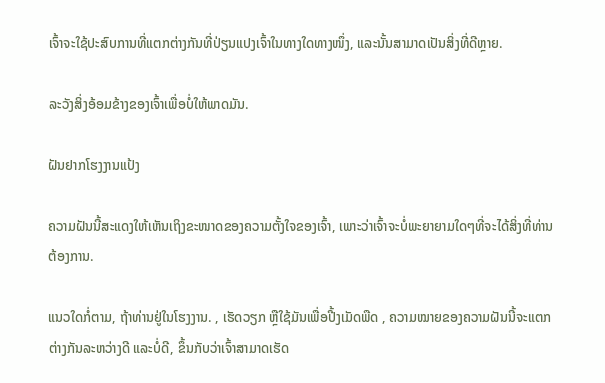ເຈົ້າຈະໃຊ້ປະສົບການທີ່ແຕກຕ່າງກັນທີ່ປ່ຽນແປງເຈົ້າໃນທາງໃດທາງໜຶ່ງ, ແລະນັ້ນສາມາດເປັນສິ່ງທີ່ດີຫຼາຍ.

ລະວັງສິ່ງອ້ອມຂ້າງຂອງເຈົ້າເພື່ອບໍ່ໃຫ້ພາດມັນ.

ຝັນຢາກໂຮງງານແປ້ງ

ຄວາມຝັນນີ້ສະແດງໃຫ້ເຫັນເຖິງຂະໜາດຂອງຄວາມຕັ້ງໃຈຂອງເຈົ້າ, ເພາະວ່າເຈົ້າຈະບໍ່ພະຍາຍາມໃດໆທີ່ຈະໄດ້ສິ່ງທີ່ທ່ານຕ້ອງການ.

ແນວໃດກໍ່ຕາມ, ຖ້າທ່ານຢູ່ໃນໂຮງງານ. , ເຮັດວຽກ ຫຼືໃຊ້ມັນເພື່ອປີ້ງເມັດພືດ , ຄວາມໝາຍຂອງຄວາມຝັນນີ້ຈະແຕກຕ່າງກັນລະຫວ່າງດີ ແລະບໍ່ດີ, ຂຶ້ນກັບວ່າເຈົ້າສາມາດເຮັດ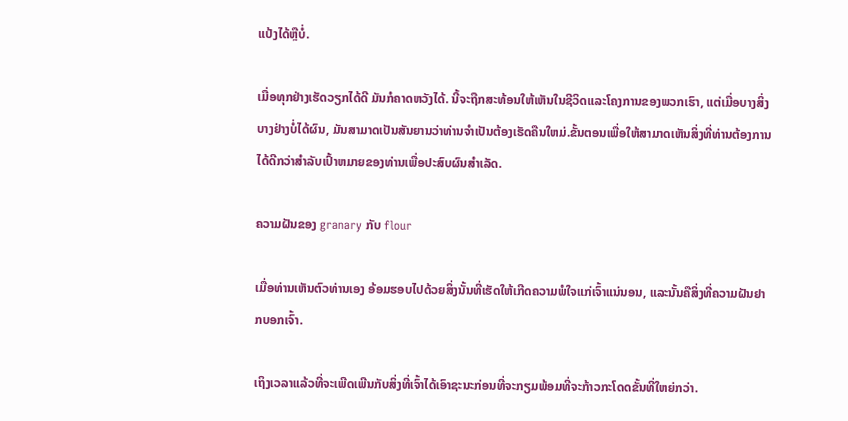ແປ້ງໄດ້ຫຼືບໍ່.

ເມື່ອທຸກຢ່າງເຮັດວຽກໄດ້ດີ ມັນກໍຄາດຫວັງໄດ້. ນີ້ຈະຖືກສະທ້ອນໃຫ້ເຫັນໃນຊີວິດແລະໂຄງການຂອງພວກເຮົາ, ແຕ່ເມື່ອບາງສິ່ງບາງຢ່າງບໍ່ໄດ້ຜົນ, ມັນສາມາດເປັນສັນຍານວ່າທ່ານຈໍາເປັນຕ້ອງເຮັດຄືນໃຫມ່.ຂັ້ນຕອນເພື່ອໃຫ້ສາມາດເຫັນສິ່ງທີ່ທ່ານຕ້ອງການໄດ້ດີກວ່າສໍາລັບເປົ້າຫມາຍຂອງທ່ານເພື່ອປະສົບຜົນສໍາເລັດ.

ຄວາມຝັນຂອງ granary ກັບ flour

ເມື່ອທ່ານເຫັນຕົວທ່ານເອງ ອ້ອມຮອບໄປດ້ວຍສິ່ງນັ້ນທີ່ເຮັດໃຫ້ເກີດຄວາມພໍໃຈແກ່ເຈົ້າແນ່ນອນ, ແລະນັ້ນຄືສິ່ງທີ່ຄວາມຝັນຢາກບອກເຈົ້າ.

ເຖິງເວລາແລ້ວທີ່ຈະເພີດເພີນກັບສິ່ງທີ່ເຈົ້າໄດ້ເອົາຊະນະກ່ອນທີ່ຈະກຽມພ້ອມທີ່ຈະກ້າວກະໂດດຂັ້ນທີ່ໃຫຍ່ກວ່າ.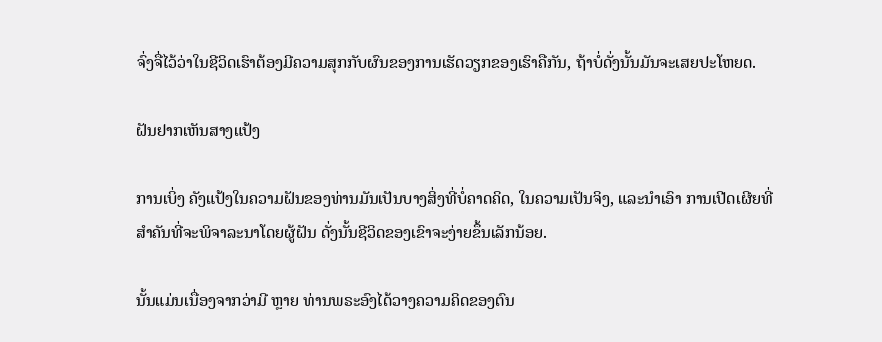ຈົ່ງຈື່ໄວ້ວ່າໃນຊີວິດເຮົາຕ້ອງມີຄວາມສຸກກັບຜົນຂອງການເຮັດວຽກຂອງເຮົາຄືກັນ, ຖ້າບໍ່ດັ່ງນັ້ນມັນຈະເສຍປະໂຫຍດ.

ຝັນຢາກເຫັນສາງແປ້ງ

ການເບິ່ງ ຄັງແປ້ງໃນຄວາມຝັນຂອງທ່ານມັນເປັນບາງສິ່ງທີ່ບໍ່ຄາດຄິດ, ໃນຄວາມເປັນຈິງ, ແລະນໍາເອົາ ການເປີດເຜີຍທີ່ສໍາຄັນທີ່ຈະພິຈາລະນາໂດຍຜູ້ຝັນ ດັ່ງນັ້ນຊີວິດຂອງເຂົາຈະງ່າຍຂຶ້ນເລັກນ້ອຍ.

ນັ້ນແມ່ນເນື່ອງຈາກວ່າມີ ຫຼາຍ ທ່ານພຣະອົງໄດ້ວາງຄວາມຄິດຂອງຕົນ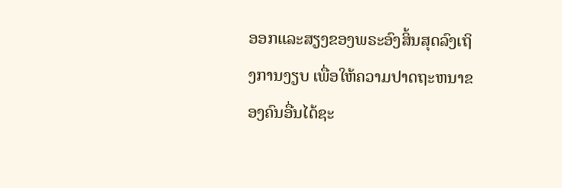ອອກແລະສຽງຂອງພຣະອົງສິ້ນສຸດລົງເຖິງການງຽບ ເພື່ອໃຫ້ຄວາມປາດຖະຫນາຂອງຄົນອື່ນໄດ້ຊະ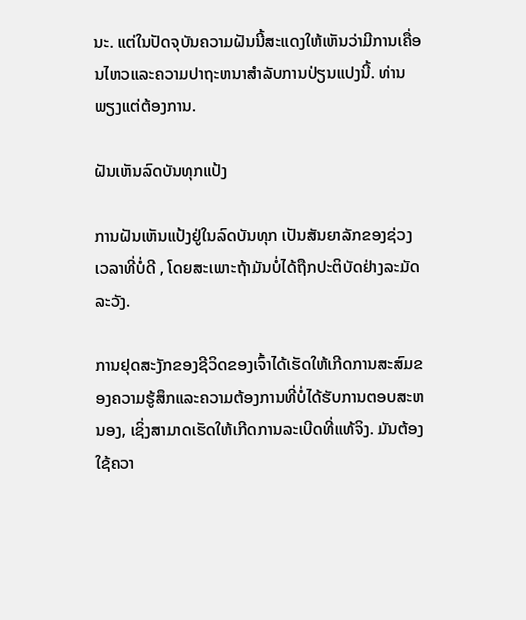ນະ. ແຕ່ໃນປັດຈຸບັນຄວາມຝັນນີ້ສະແດງໃຫ້ເຫັນວ່າມີການເຄື່ອນໄຫວແລະຄວາມປາຖະຫນາສໍາລັບການປ່ຽນແປງນີ້. ທ່ານພຽງແຕ່ຕ້ອງການ.

ຝັນເຫັນລົດບັນທຸກແປ້ງ

ການຝັນເຫັນແປ້ງຢູ່ໃນລົດບັນທຸກ ເປັນສັນຍາລັກຂອງຊ່ວງເວລາທີ່ບໍ່ດີ , ໂດຍສະເພາະຖ້າມັນບໍ່ໄດ້ຖືກປະຕິບັດຢ່າງລະມັດລະວັງ.

ການຢຸດສະງັກຂອງຊີວິດຂອງເຈົ້າໄດ້ເຮັດໃຫ້ເກີດການສະສົມຂອງຄວາມຮູ້ສຶກແລະຄວາມຕ້ອງການທີ່ບໍ່ໄດ້ຮັບການຕອບສະຫນອງ, ເຊິ່ງສາມາດເຮັດໃຫ້ເກີດການລະເບີດທີ່ແທ້ຈິງ. ມັນຕ້ອງໃຊ້ຄວາ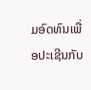ມອົດທົນເພື່ອປະເຊີນກັບ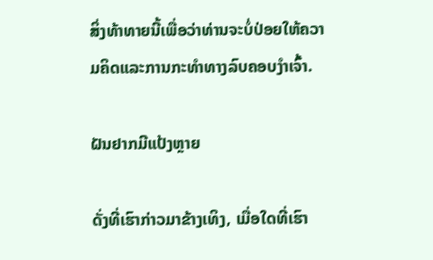ສິ່ງທ້າທາຍນີ້ເພື່ອວ່າທ່ານຈະບໍ່ປ່ອຍໃຫ້ຄວາມຄິດແລະການກະທໍາທາງລົບຄອບງໍາເຈົ້າ.

ຝັນຢາກມີແປ້ງຫຼາຍ

ດັ່ງທີ່ເຮົາກ່າວມາຂ້າງເທິງ, ເມື່ອໃດທີ່ເຮົາ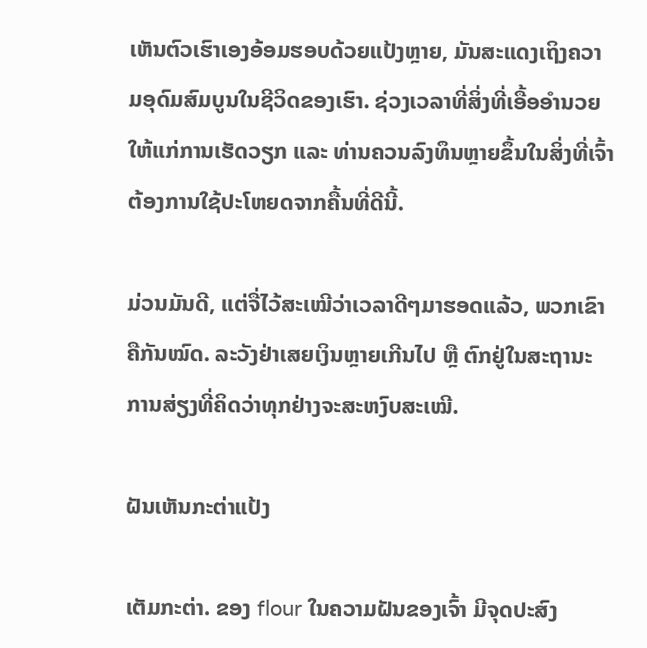ເຫັນຕົວເຮົາເອງອ້ອມຮອບດ້ວຍແປ້ງຫຼາຍ, ມັນສະແດງເຖິງຄວາມອຸດົມສົມບູນໃນຊີວິດຂອງເຮົາ. ຊ່ວງເວລາທີ່ສິ່ງທີ່ເອື້ອອໍານວຍໃຫ້ແກ່ການເຮັດວຽກ ແລະ ທ່ານຄວນລົງທຶນຫຼາຍຂຶ້ນໃນສິ່ງທີ່ເຈົ້າຕ້ອງການໃຊ້ປະໂຫຍດຈາກຄື້ນທີ່ດີນີ້.

ມ່ວນມັນດີ, ແຕ່ຈື່ໄວ້ສະເໝີວ່າເວລາດີໆມາຮອດແລ້ວ, ພວກເຂົາ ຄືກັນໝົດ. ລະວັງຢ່າເສຍເງິນຫຼາຍເກີນໄປ ຫຼື ຕົກຢູ່ໃນສະຖານະການສ່ຽງທີ່ຄິດວ່າທຸກຢ່າງຈະສະຫງົບສະເໝີ.

ຝັນເຫັນກະຕ່າແປ້ງ

ເຕັມກະຕ່າ. ຂອງ flour ໃນຄວາມຝັນຂອງເຈົ້າ ມີຈຸດປະສົງ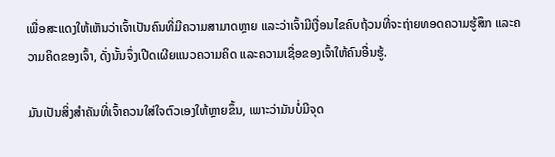ເພື່ອສະແດງໃຫ້ເຫັນວ່າເຈົ້າເປັນຄົນທີ່ມີຄວາມສາມາດຫຼາຍ ແລະວ່າເຈົ້າມີເງື່ອນໄຂຄົບຖ້ວນທີ່ຈະຖ່າຍທອດຄວາມຮູ້ສຶກ ແລະຄວາມຄິດຂອງເຈົ້າ, ດັ່ງນັ້ນຈຶ່ງເປີດເຜີຍແນວຄວາມຄິດ ແລະຄວາມເຊື່ອຂອງເຈົ້າໃຫ້ຄົນອື່ນຮູ້.

ມັນເປັນສິ່ງສຳຄັນທີ່ເຈົ້າຄວນໃສ່ໃຈຕົວເອງໃຫ້ຫຼາຍຂຶ້ນ, ເພາະວ່າມັນບໍ່ມີຈຸດ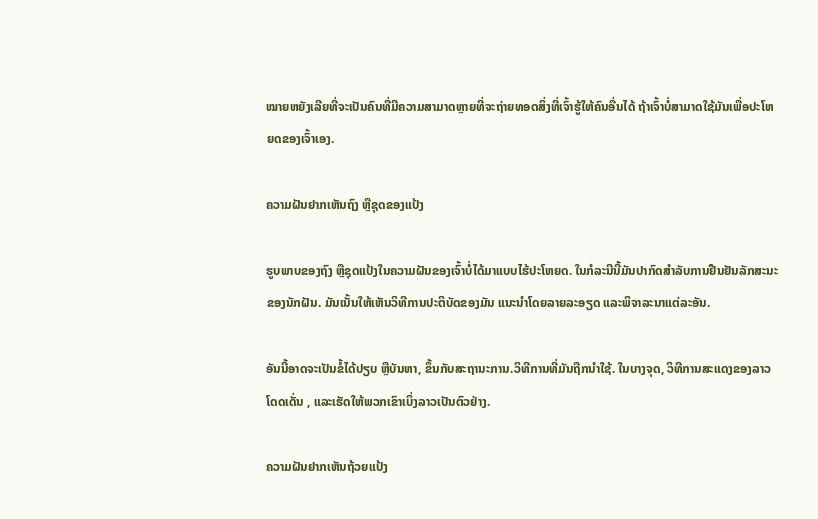ໝາຍຫຍັງເລີຍທີ່ຈະເປັນຄົນທີ່ມີຄວາມສາມາດຫຼາຍທີ່ຈະຖ່າຍທອດສິ່ງທີ່ເຈົ້າຮູ້ໃຫ້ຄົນອື່ນໄດ້ ຖ້າເຈົ້າບໍ່ສາມາດໃຊ້ມັນເພື່ອປະໂຫຍດຂອງເຈົ້າເອງ.

ຄວາມຝັນຢາກເຫັນຖົງ ຫຼືຊຸດຂອງແປ້ງ

ຮູບພາບຂອງຖົງ ຫຼືຊຸດແປ້ງໃນຄວາມຝັນຂອງເຈົ້າບໍ່ໄດ້ມາແບບໄຮ້ປະໂຫຍດ. ໃນກໍລະນີນີ້ມັນປາກົດສໍາລັບການຢືນຢັນລັກສະນະຂອງນັກຝັນ. ມັນເນັ້ນໃຫ້ເຫັນວິທີການປະຕິບັດຂອງມັນ ແນະນຳໂດຍລາຍລະອຽດ ແລະພິຈາລະນາແຕ່ລະອັນ.

ອັນນີ້ອາດຈະເປັນຂໍ້ໄດ້ປຽບ ຫຼືບັນຫາ, ຂຶ້ນກັບສະຖານະການ.ວິທີການທີ່ມັນຖືກນໍາໃຊ້. ໃນບາງຈຸດ, ວິທີການສະແດງຂອງລາວໂດດເດັ່ນ , ແລະເຮັດໃຫ້ພວກເຂົາເບິ່ງລາວເປັນຕົວຢ່າງ.

ຄວາມຝັນຢາກເຫັນຖ້ວຍແປ້ງ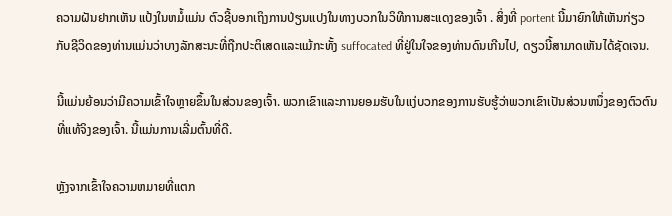ຄວາມຝັນຢາກເຫັນ ແປ້ງໃນຫມໍ້ແມ່ນ ຕົວຊີ້ບອກເຖິງການປ່ຽນແປງໃນທາງບວກໃນວິທີການສະແດງຂອງເຈົ້າ . ສິ່ງທີ່ portent ນີ້ມາຍົກໃຫ້ເຫັນກ່ຽວກັບຊີວິດຂອງທ່ານແມ່ນວ່າບາງລັກສະນະທີ່ຖືກປະຕິເສດແລະແມ້ກະທັ້ງ suffocated ທີ່ຢູ່ໃນໃຈຂອງທ່ານດົນເກີນໄປ, ດຽວນີ້ສາມາດເຫັນໄດ້ຊັດເຈນ.

ນີ້ແມ່ນຍ້ອນວ່າມີຄວາມເຂົ້າໃຈຫຼາຍຂຶ້ນໃນສ່ວນຂອງເຈົ້າ. ພວກເຂົາແລະການຍອມຮັບໃນແງ່ບວກຂອງການຮັບຮູ້ວ່າພວກເຂົາເປັນສ່ວນຫນຶ່ງຂອງຕົວຕົນທີ່ແທ້ຈິງຂອງເຈົ້າ. ນີ້ແມ່ນການເລີ່ມຕົ້ນທີ່ດີ.

ຫຼັງຈາກເຂົ້າໃຈຄວາມຫມາຍທີ່ແຕກ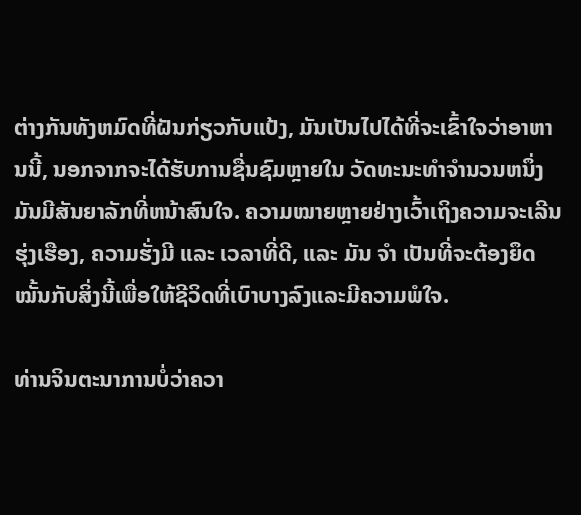ຕ່າງກັນທັງຫມົດທີ່ຝັນກ່ຽວກັບແປ້ງ, ມັນເປັນໄປໄດ້ທີ່ຈະເຂົ້າໃຈວ່າອາຫານນີ້, ນອກຈາກຈະໄດ້ຮັບການຊື່ນຊົມຫຼາຍໃນ ວັດທະນະທໍາຈໍານວນຫນຶ່ງ ມັນມີສັນຍາລັກທີ່ຫນ້າສົນໃຈ. ຄວາມໝາຍຫຼາຍຢ່າງເວົ້າເຖິງຄວາມຈະເລີນຮຸ່ງເຮືອງ, ຄວາມຮັ່ງມີ ແລະ ເວລາທີ່ດີ, ແລະ ມັນ ຈຳ ເປັນທີ່ຈະຕ້ອງຍຶດໝັ້ນກັບສິ່ງນີ້ເພື່ອໃຫ້ຊີວິດທີ່ເບົາບາງລົງແລະມີຄວາມພໍໃຈ.

ທ່ານຈິນຕະນາການບໍ່ວ່າຄວາ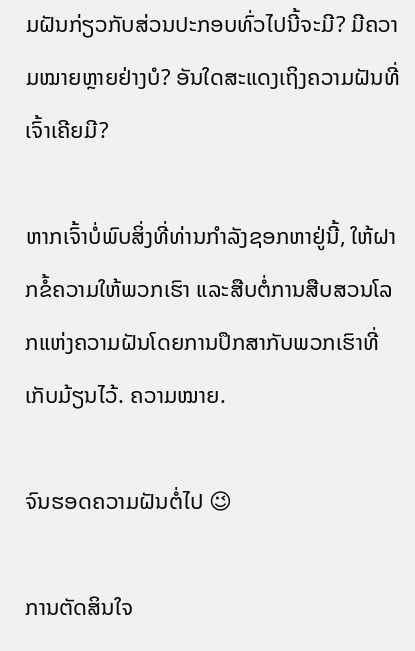ມຝັນກ່ຽວກັບສ່ວນປະກອບທົ່ວໄປນີ້ຈະມີ? ມີຄວາມໝາຍຫຼາຍຢ່າງບໍ? ອັນໃດສະແດງເຖິງຄວາມຝັນທີ່ເຈົ້າເຄີຍມີ?

ຫາກເຈົ້າບໍ່ພົບສິ່ງທີ່ທ່ານກຳລັງຊອກຫາຢູ່ນີ້, ໃຫ້ຝາກຂໍ້ຄວາມໃຫ້ພວກເຮົາ ແລະສືບຕໍ່ການສືບສວນໂລກແຫ່ງຄວາມຝັນໂດຍການປຶກສາກັບພວກເຮົາທີ່ເກັບມ້ຽນໄວ້. ຄວາມໝາຍ.

ຈົນຮອດຄວາມຝັນຕໍ່ໄປ 😉

ການຕັດສິນໃຈ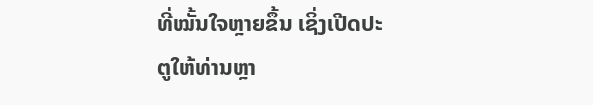ທີ່ໝັ້ນໃຈຫຼາຍຂຶ້ນ ເຊິ່ງເປີດປະຕູໃຫ້ທ່ານຫຼາ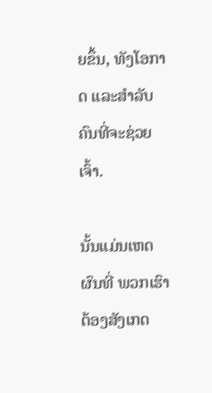ຍຂຶ້ນ, ທັງໂອກາດ ແລະສຳລັບຄົນທີ່ຈະຊ່ວຍເຈົ້າ.

ນັ້ນແມ່ນເຫດຜົນທີ່ ພວກເຮົາຕ້ອງສັງເກດ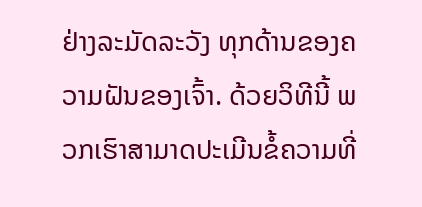ຢ່າງລະມັດລະວັງ ທຸກດ້ານຂອງຄວາມຝັນຂອງເຈົ້າ. ດ້ວຍວິທີນີ້ ພວກເຮົາສາມາດປະເມີນຂໍ້ຄວາມທີ່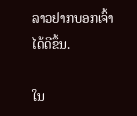ລາວຢາກບອກເຈົ້າໄດ້ດີຂຶ້ນ.

ໃນ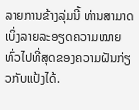ລາຍການຂ້າງລຸ່ມນີ້ ທ່ານສາມາດເບິ່ງລາຍລະອຽດຄວາມໝາຍທົ່ວໄປທີ່ສຸດຂອງຄວາມຝັນກ່ຽວກັບແປ້ງໄດ້.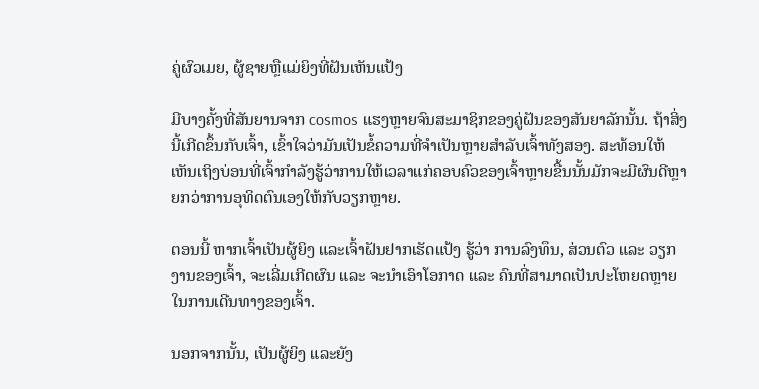ຄູ່ຜົວເມຍ, ຜູ້ຊາຍຫຼືແມ່ຍິງທີ່ຝັນເຫັນແປ້ງ

ມີບາງຄັ້ງທີ່ສັນຍານຈາກ cosmos ແຮງຫຼາຍຈົນສະມາຊິກຂອງຄູ່ຝັນຂອງສັນຍາລັກນັ້ນ. ຖ້າສິ່ງນີ້ເກີດຂຶ້ນກັບເຈົ້າ, ເຂົ້າໃຈວ່າມັນເປັນຂໍ້ຄວາມທີ່ຈຳເປັນຫຼາຍສຳລັບເຈົ້າທັງສອງ. ສະທ້ອນໃຫ້ເຫັນເຖິງບ່ອນທີ່ເຈົ້າກໍາລັງຮູ້ວ່າການໃຫ້ເວລາແກ່ຄອບຄົວຂອງເຈົ້າຫຼາຍຂື້ນນັ້ນມັກຈະມີຜົນດີຫຼາຍກວ່າການອຸທິດຕົນເອງໃຫ້ກັບວຽກຫຼາຍ.

ຕອນນີ້ ຫາກເຈົ້າເປັນຜູ້ຍິງ ແລະເຈົ້າຝັນຢາກເຮັດແປ້ງ ຮູ້ວ່າ ການລົງທຶນ, ສ່ວນຕົວ ແລະ ວຽກງານຂອງເຈົ້າ, ຈະເລີ່ມເກີດຜົນ ແລະ ຈະນຳເອົາໂອກາດ ແລະ ຄົນທີ່ສາມາດເປັນປະໂຫຍດຫຼາຍໃນການເດີນທາງຂອງເຈົ້າ.

ນອກຈາກນັ້ນ, ເປັນຜູ້ຍິງ ແລະຍັງ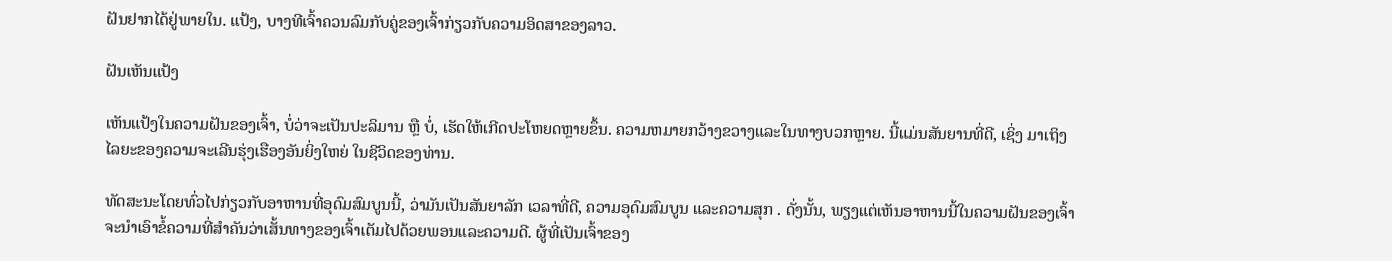ຝັນຢາກໄດ້ຢູ່ພາຍໃນ. ແປ້ງ, ບາງທີເຈົ້າຄວນລົມກັບຄູ່ຂອງເຈົ້າກ່ຽວກັບຄວາມອິດສາຂອງລາວ.

ຝັນເຫັນແປ້ງ

ເຫັນແປ້ງໃນຄວາມຝັນຂອງເຈົ້າ, ບໍ່ວ່າຈະເປັນປະລິມານ ຫຼື ບໍ່, ເຮັດໃຫ້ເກີດປະໂຫຍດຫຼາຍຂຶ້ນ. ຄວາມຫມາຍກວ້າງຂວາງແລະໃນທາງບວກຫຼາຍ. ນີ້ແມ່ນສັນຍານທີ່ດີ, ເຊິ່ງ ມາເຖິງໄລຍະຂອງຄວາມຈະເລີນຮຸ່ງເຮືອງອັນຍິ່ງໃຫຍ່ ໃນຊີວິດຂອງທ່ານ.

ທັດສະນະໂດຍທົ່ວໄປກ່ຽວກັບອາຫານທີ່ອຸດົມສົມບູນນີ້, ວ່າມັນເປັນສັນຍາລັກ ເວລາທີ່ດີ, ຄວາມອຸດົມສົມບູນ ແລະຄວາມສຸກ . ດັ່ງນັ້ນ, ພຽງແຕ່ເຫັນອາຫານນີ້ໃນຄວາມຝັນຂອງເຈົ້າຈະນໍາເອົາຂໍ້ຄວາມທີ່ສໍາຄັນວ່າເສັ້ນທາງຂອງເຈົ້າເຕັມໄປດ້ວຍພອນແລະຄວາມດີ. ຜູ້ທີ່ເປັນເຈົ້າຂອງ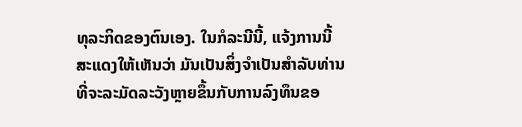ທຸລະກິດຂອງຕົນເອງ. ໃນກໍລະນີນີ້, ແຈ້ງການນີ້ສະແດງໃຫ້ເຫັນວ່າ ມັນເປັນສິ່ງຈໍາເປັນສໍາລັບທ່ານທີ່ຈະລະມັດລະວັງຫຼາຍຂຶ້ນກັບການລົງທຶນຂອ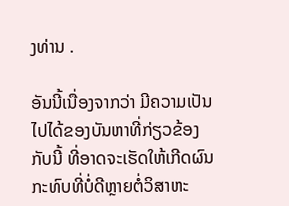ງທ່ານ .

ອັນນີ້ເນື່ອງຈາກວ່າ ມີຄວາມເປັນໄປໄດ້ຂອງບັນຫາທີ່ກ່ຽວຂ້ອງກັບນີ້ ທີ່ອາດຈະເຮັດໃຫ້ເກີດຜົນກະທົບທີ່ບໍ່ດີຫຼາຍຕໍ່ວິສາຫະ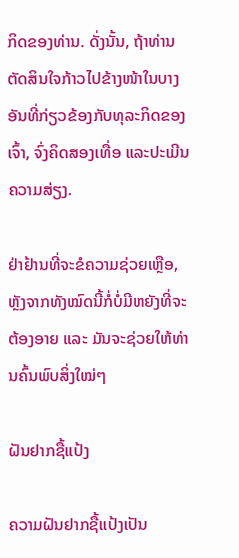ກິດຂອງທ່ານ. ດັ່ງນັ້ນ, ຖ້າທ່ານຕັດສິນໃຈກ້າວໄປຂ້າງໜ້າໃນບາງອັນທີ່ກ່ຽວຂ້ອງກັບທຸລະກິດຂອງເຈົ້າ, ຈົ່ງຄິດສອງເທື່ອ ແລະປະເມີນຄວາມສ່ຽງ.

ຢ່າຢ້ານທີ່ຈະຂໍຄວາມຊ່ວຍເຫຼືອ, ຫຼັງຈາກທັງໝົດນີ້ກໍ່ບໍ່ມີຫຍັງທີ່ຈະຕ້ອງອາຍ ແລະ ມັນຈະຊ່ວຍໃຫ້ທ່ານຄົ້ນພົບສິ່ງໃໝ່ໆ

ຝັນຢາກຊື້ແປ້ງ

ຄວາມຝັນຢາກຊື້ແປ້ງເປັນ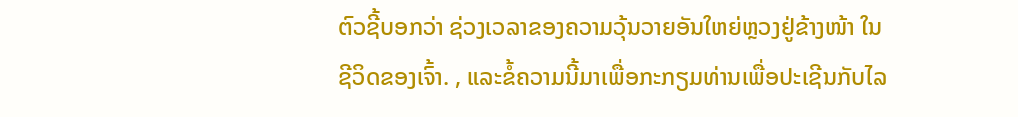ຕົວຊີ້ບອກວ່າ ຊ່ວງເວລາຂອງຄວາມວຸ້ນວາຍອັນໃຫຍ່ຫຼວງຢູ່ຂ້າງໜ້າ ໃນຊີວິດຂອງເຈົ້າ. , ແລະຂໍ້ຄວາມນີ້ມາເພື່ອກະກຽມທ່ານເພື່ອປະເຊີນກັບໄລ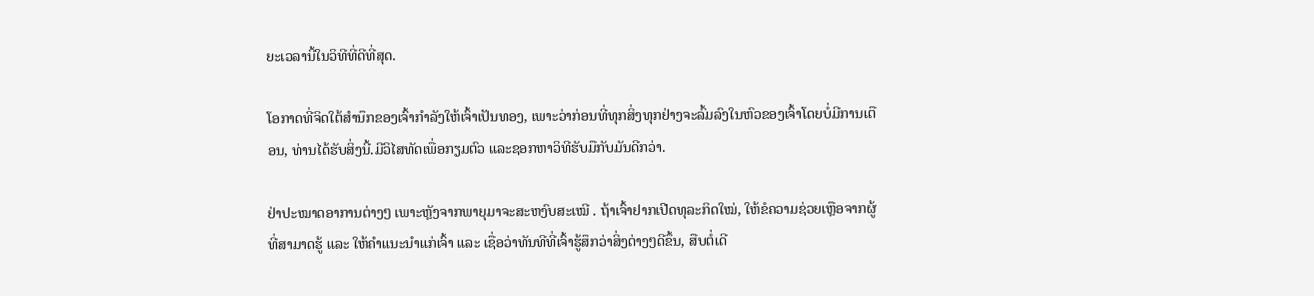ຍະເວລານີ້ໃນວິທີທີ່ດີທີ່ສຸດ.

ໂອກາດທີ່ຈິດໃຕ້ສໍານຶກຂອງເຈົ້າກໍາລັງໃຫ້ເຈົ້າເປັນທອງ, ເພາະວ່າກ່ອນທີ່ທຸກສິ່ງທຸກຢ່າງຈະລົ້ມລົງໃນຫົວຂອງເຈົ້າໂດຍບໍ່ມີການເຕືອນ, ທ່ານໄດ້ຮັບສິ່ງນີ້.ມີວິໄສທັດເພື່ອກຽມຕົວ ແລະຊອກຫາວິທີຮັບມືກັບມັນດີກວ່າ.

ຢ່າປະໝາດອາການຕ່າງໆ ເພາະຫຼັງຈາກພາຍຸມາຈະສະຫງົບສະເໝີ . ຖ້າເຈົ້າຢາກເປີດທຸລະກິດໃໝ່, ໃຫ້ຂໍຄວາມຊ່ວຍເຫຼືອຈາກຜູ້ທີ່ສາມາດຮູ້ ແລະ ໃຫ້ຄຳແນະນຳແກ່ເຈົ້າ ແລະ ເຊື່ອວ່າທັນທີທີ່ເຈົ້າຮູ້ສຶກວ່າສິ່ງຕ່າງໆດີຂຶ້ນ, ສືບຕໍ່ເດີ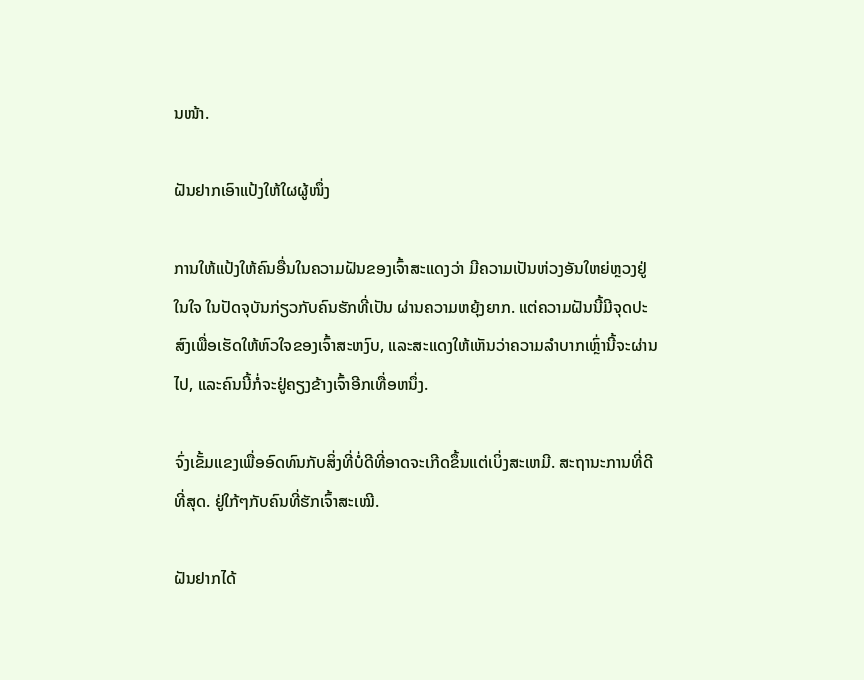ນໜ້າ.

ຝັນຢາກເອົາແປ້ງໃຫ້ໃຜຜູ້ໜຶ່ງ

ການໃຫ້ແປ້ງໃຫ້ຄົນອື່ນໃນຄວາມຝັນຂອງເຈົ້າສະແດງວ່າ ມີຄວາມເປັນຫ່ວງອັນໃຫຍ່ຫຼວງຢູ່ໃນໃຈ ໃນປັດຈຸບັນກ່ຽວກັບຄົນຮັກທີ່ເປັນ ຜ່ານຄວາມຫຍຸ້ງຍາກ. ແຕ່ຄວາມຝັນນີ້ມີຈຸດປະສົງເພື່ອເຮັດໃຫ້ຫົວໃຈຂອງເຈົ້າສະຫງົບ, ແລະສະແດງໃຫ້ເຫັນວ່າຄວາມລໍາບາກເຫຼົ່ານີ້ຈະຜ່ານໄປ, ແລະຄົນນີ້ກໍ່ຈະຢູ່ຄຽງຂ້າງເຈົ້າອີກເທື່ອຫນຶ່ງ.

ຈົ່ງເຂັ້ມແຂງເພື່ອອົດທົນກັບສິ່ງທີ່ບໍ່ດີທີ່ອາດຈະເກີດຂຶ້ນແຕ່ເບິ່ງສະເຫມີ. ສະຖານະການທີ່ດີທີ່ສຸດ. ຢູ່ໃກ້ໆກັບຄົນທີ່ຮັກເຈົ້າສະເໝີ.

ຝັນຢາກໄດ້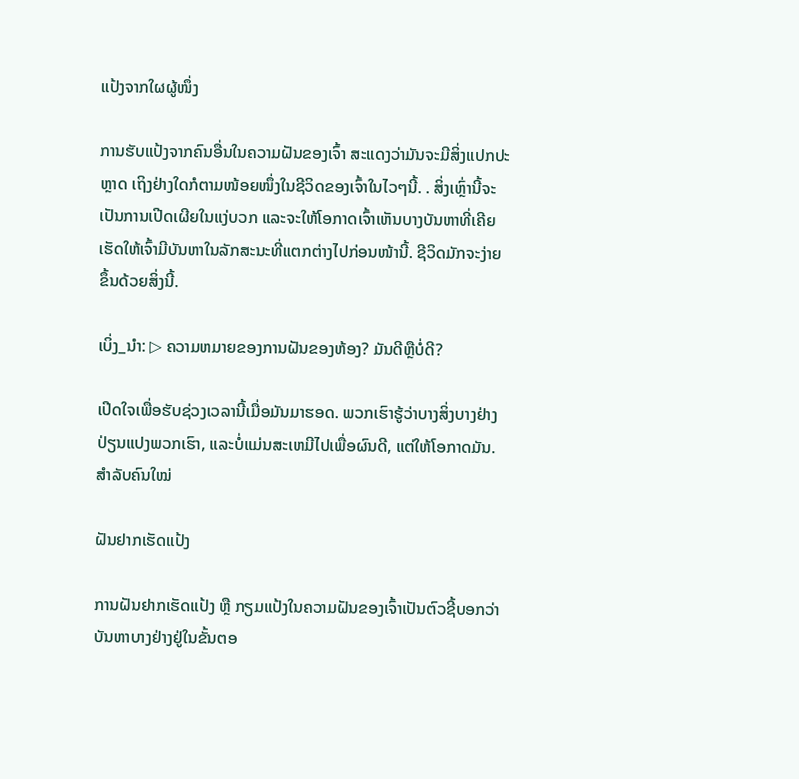ແປ້ງຈາກໃຜຜູ້ໜຶ່ງ

ການຮັບແປ້ງຈາກຄົນອື່ນໃນຄວາມຝັນຂອງເຈົ້າ ສະແດງວ່າມັນຈະມີສິ່ງແປກປະຫຼາດ ເຖິງຢ່າງໃດກໍຕາມໜ້ອຍໜຶ່ງໃນຊີວິດຂອງເຈົ້າໃນໄວໆນີ້. . ສິ່ງເຫຼົ່ານີ້ຈະເປັນການເປີດເຜີຍໃນແງ່ບວກ ແລະຈະໃຫ້ໂອກາດເຈົ້າເຫັນບາງບັນຫາທີ່ເຄີຍເຮັດໃຫ້ເຈົ້າມີບັນຫາໃນລັກສະນະທີ່ແຕກຕ່າງໄປກ່ອນໜ້ານີ້. ຊີວິດມັກຈະງ່າຍຂຶ້ນດ້ວຍສິ່ງນີ້.

ເບິ່ງ_ນຳ: ▷ ຄວາມຫມາຍຂອງການຝັນຂອງຫ້ອງ? ມັນດີຫຼືບໍ່ດີ?

ເປີດໃຈເພື່ອຮັບຊ່ວງເວລານີ້ເມື່ອມັນມາຮອດ. ພວກເຮົາຮູ້ວ່າບາງສິ່ງບາງຢ່າງປ່ຽນແປງພວກເຮົາ, ແລະບໍ່ແມ່ນສະເຫມີໄປເພື່ອຜົນດີ, ແຕ່ໃຫ້ໂອກາດມັນ.ສຳລັບຄົນໃໝ່

ຝັນຢາກເຮັດແປ້ງ

ການຝັນຢາກເຮັດແປ້ງ ຫຼື ກຽມແປ້ງໃນຄວາມຝັນຂອງເຈົ້າເປັນຕົວຊີ້ບອກວ່າບັນຫາບາງຢ່າງຢູ່ໃນຂັ້ນຕອ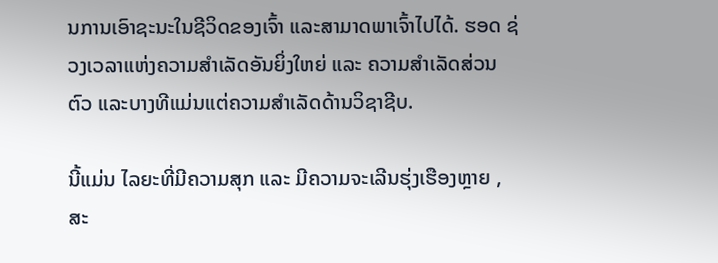ນການເອົາຊະນະໃນຊີວິດຂອງເຈົ້າ ແລະສາມາດພາເຈົ້າໄປໄດ້. ຮອດ ຊ່ວງເວລາແຫ່ງຄວາມສຳເລັດອັນຍິ່ງໃຫຍ່ ແລະ ຄວາມສຳເລັດສ່ວນຕົວ ແລະບາງທີແມ່ນແຕ່ຄວາມສຳເລັດດ້ານວິຊາຊີບ.

ນີ້ແມ່ນ ໄລຍະທີ່ມີຄວາມສຸກ ແລະ ມີຄວາມຈະເລີນຮຸ່ງເຮືອງຫຼາຍ , ສະ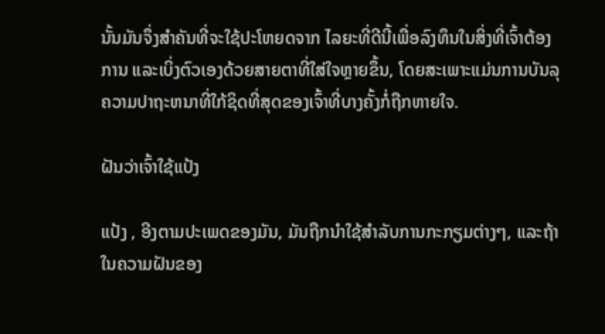ນັ້ນມັນຈຶ່ງສຳຄັນທີ່ຈະໃຊ້ປະໂຫຍດຈາກ ໄລຍະທີ່ດີນີ້ເພື່ອລົງທຶນໃນສິ່ງທີ່ເຈົ້າຕ້ອງການ ແລະເບິ່ງຕົວເອງດ້ວຍສາຍຕາທີ່ໃສ່ໃຈຫຼາຍຂຶ້ນ, ໂດຍສະເພາະແມ່ນການບັນລຸຄວາມປາຖະຫນາທີ່ໃກ້ຊິດທີ່ສຸດຂອງເຈົ້າທີ່ບາງຄັ້ງກໍ່ຖືກຫາຍໃຈ.

ຝັນວ່າເຈົ້າໃຊ້ແປ້ງ

ແປ້ງ , ອີງຕາມປະເພດຂອງມັນ, ມັນຖືກນໍາໃຊ້ສໍາລັບການກະກຽມຕ່າງໆ, ແລະຖ້າໃນຄວາມຝັນຂອງ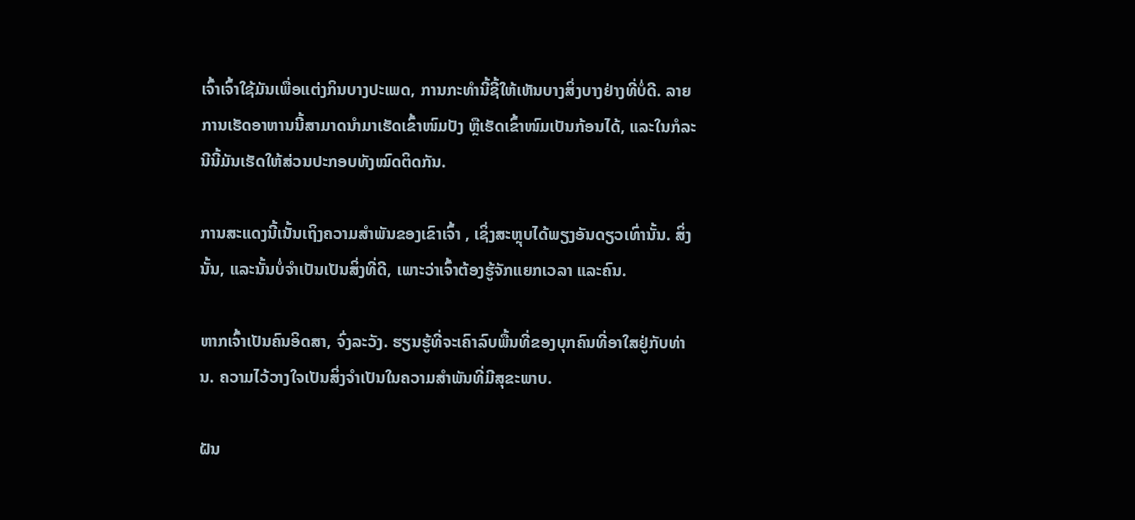ເຈົ້າເຈົ້າໃຊ້ມັນເພື່ອແຕ່ງກິນບາງປະເພດ, ການກະທໍານີ້ຊີ້ໃຫ້ເຫັນບາງສິ່ງບາງຢ່າງທີ່ບໍ່ດີ. ລາຍການເຮັດອາຫານນີ້ສາມາດນຳມາເຮັດເຂົ້າໜົມປັງ ຫຼືເຮັດເຂົ້າໜົມເປັນກ້ອນໄດ້, ແລະໃນກໍລະນີນີ້ມັນເຮັດໃຫ້ສ່ວນປະກອບທັງໝົດຕິດກັນ.

ການສະແດງນີ້ເນັ້ນເຖິງຄວາມສຳພັນຂອງເຂົາເຈົ້າ , ເຊິ່ງສະຫຼຸບໄດ້ພຽງອັນດຽວເທົ່ານັ້ນ. ສິ່ງນັ້ນ, ແລະນັ້ນບໍ່ຈໍາເປັນເປັນສິ່ງທີ່ດີ, ເພາະວ່າເຈົ້າຕ້ອງຮູ້ຈັກແຍກເວລາ ແລະຄົນ.

ຫາກເຈົ້າເປັນຄົນອິດສາ, ຈົ່ງລະວັງ. ຮຽນຮູ້ທີ່ຈະເຄົາລົບພື້ນທີ່ຂອງບຸກຄົນທີ່ອາໃສຢູ່ກັບທ່ານ. ຄວາມໄວ້ວາງໃຈເປັນສິ່ງຈໍາເປັນໃນຄວາມສໍາພັນທີ່ມີສຸຂະພາບ.

ຝັນ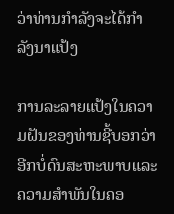ວ່າທ່ານກໍາລັງຈະໄດ້ກໍາລັງນາແປ້ງ

ການລະລາຍແປ້ງໃນຄວາມຝັນຂອງທ່ານຊີ້ບອກວ່າອີກບໍ່ດົນສະຫະພາບແລະຄວາມສໍາພັນໃນຄອ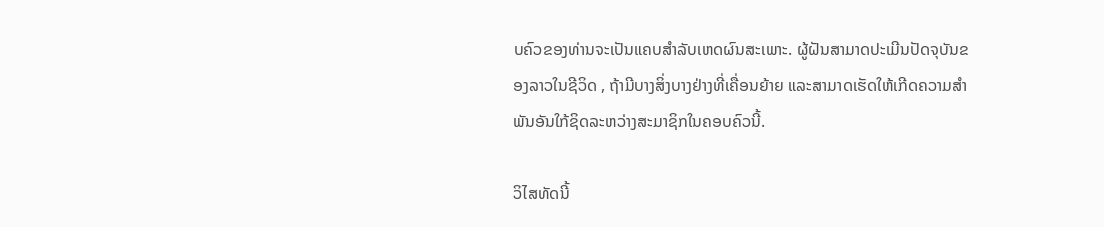ບຄົວຂອງທ່ານຈະເປັນແຄບສໍາລັບເຫດຜົນສະເພາະ. ຜູ້ຝັນສາມາດປະເມີນປັດຈຸບັນຂອງລາວໃນຊີວິດ , ຖ້າມີບາງສິ່ງບາງຢ່າງທີ່ເຄື່ອນຍ້າຍ ແລະສາມາດເຮັດໃຫ້ເກີດຄວາມສຳພັນອັນໃກ້ຊິດລະຫວ່າງສະມາຊິກໃນຄອບຄົວນີ້.

ວິໄສທັດນີ້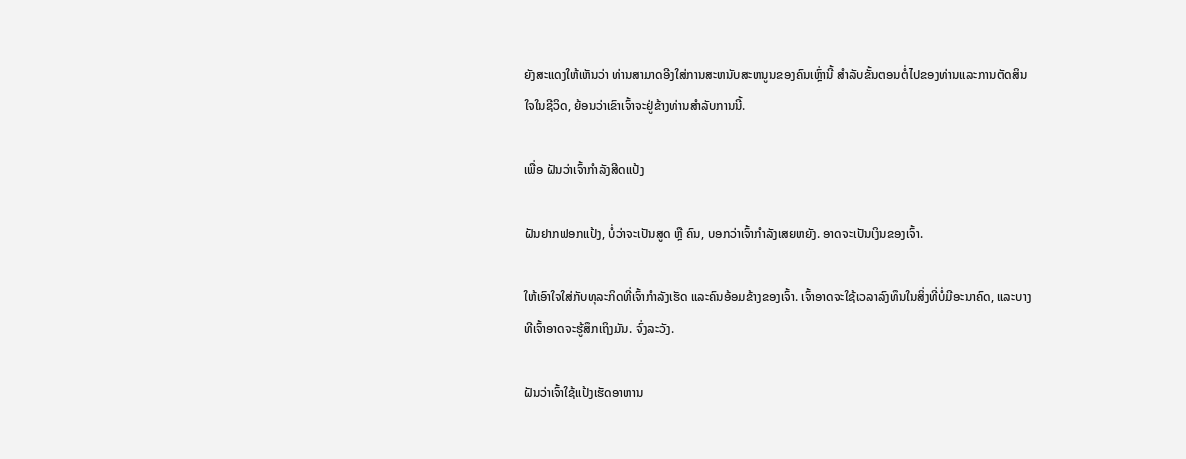ຍັງສະແດງໃຫ້ເຫັນວ່າ ທ່ານສາມາດອີງໃສ່ການສະຫນັບສະຫນູນຂອງຄົນເຫຼົ່ານີ້ ສໍາລັບຂັ້ນຕອນຕໍ່ໄປຂອງທ່ານແລະການຕັດສິນໃຈໃນຊີວິດ, ຍ້ອນວ່າເຂົາເຈົ້າຈະຢູ່ຂ້າງທ່ານສໍາລັບການນີ້.

ເພື່ອ ຝັນວ່າເຈົ້າກຳລັງສີດແປ້ງ

ຝັນຢາກຟອກແປ້ງ, ບໍ່ວ່າຈະເປັນສູດ ຫຼື ຄົນ, ບອກວ່າເຈົ້າກຳລັງເສຍຫຍັງ. ອາດຈະເປັນເງິນຂອງເຈົ້າ.

ໃຫ້ເອົາໃຈໃສ່ກັບທຸລະກິດທີ່ເຈົ້າກຳລັງເຮັດ ແລະຄົນອ້ອມຂ້າງຂອງເຈົ້າ. ເຈົ້າອາດຈະໃຊ້ເວລາລົງທຶນໃນສິ່ງທີ່ບໍ່ມີອະນາຄົດ, ແລະບາງທີເຈົ້າອາດຈະຮູ້ສຶກເຖິງມັນ. ຈົ່ງລະວັງ.

ຝັນວ່າເຈົ້າໃຊ້ແປ້ງເຮັດອາຫານ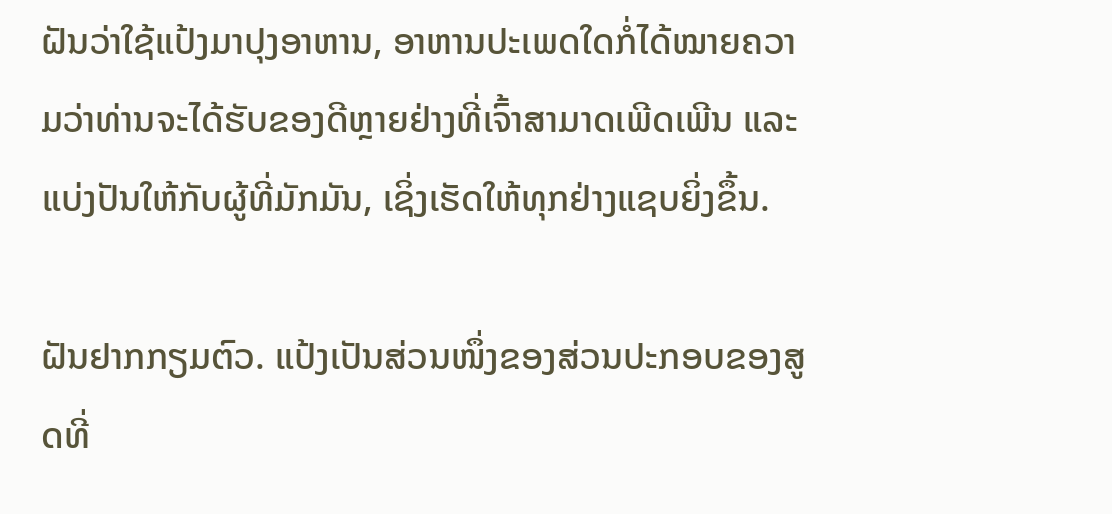ຝັນວ່າໃຊ້ແປ້ງມາປຸງອາຫານ, ອາຫານປະເພດໃດກໍ່ໄດ້ໝາຍຄວາມວ່າທ່ານຈະໄດ້ຮັບຂອງດີຫຼາຍຢ່າງທີ່ເຈົ້າສາມາດເພີດເພີນ ແລະ ແບ່ງປັນໃຫ້ກັບຜູ້ທີ່ມັກມັນ, ເຊິ່ງເຮັດໃຫ້ທຸກຢ່າງແຊບຍິ່ງຂຶ້ນ.

ຝັນຢາກກຽມຕົວ. ແປ້ງເປັນສ່ວນໜຶ່ງຂອງສ່ວນປະກອບຂອງສູດທີ່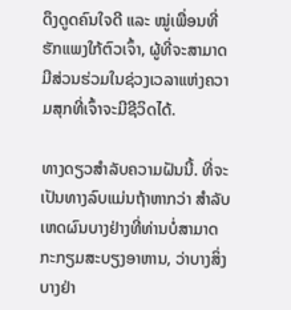ດຶງດູດຄົນໃຈດີ ແລະ ໝູ່ເພື່ອນທີ່ຮັກແພງໃກ້ຕົວເຈົ້າ, ຜູ້ທີ່ຈະສາມາດມີສ່ວນຮ່ວມໃນຊ່ວງເວລາແຫ່ງຄວາມສຸກທີ່ເຈົ້າຈະມີຊີວິດໄດ້.

ທາງດຽວສຳລັບຄວາມຝັນນີ້. ທີ່ຈະເປັນທາງລົບແມ່ນຖ້າຫາກວ່າ ສໍາລັບເຫດຜົນບາງຢ່າງທີ່ທ່ານບໍ່ສາມາດກະກຽມສະບຽງອາຫານ, ວ່າບາງສິ່ງບາງຢ່າ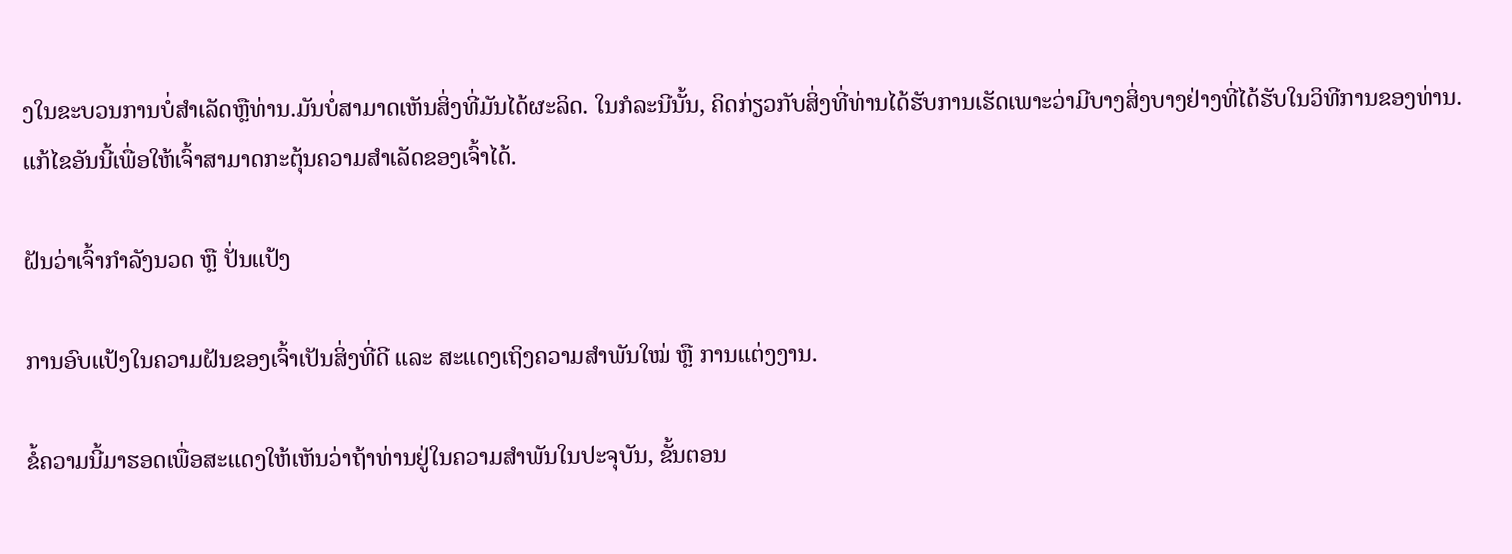ງໃນຂະບວນການບໍ່ສໍາເລັດຫຼືທ່ານ.ມັນບໍ່ສາມາດເຫັນສິ່ງທີ່ມັນໄດ້ຜະລິດ. ໃນກໍລະນີນັ້ນ, ຄິດກ່ຽວກັບສິ່ງທີ່ທ່ານໄດ້ຮັບການເຮັດເພາະວ່າມີບາງສິ່ງບາງຢ່າງທີ່ໄດ້ຮັບໃນວິທີການຂອງທ່ານ. ແກ້ໄຂອັນນີ້ເພື່ອໃຫ້ເຈົ້າສາມາດກະຕຸ້ນຄວາມສຳເລັດຂອງເຈົ້າໄດ້.

ຝັນວ່າເຈົ້າກຳລັງນວດ ຫຼື ປັ່ນແປ້ງ

ການອົບແປ້ງໃນຄວາມຝັນຂອງເຈົ້າເປັນສິ່ງທີ່ດີ ແລະ ສະແດງເຖິງຄວາມສຳພັນໃໝ່ ຫຼື ການແຕ່ງງານ.

ຂໍ້ຄວາມນີ້ມາຮອດເພື່ອສະແດງໃຫ້ເຫັນວ່າຖ້າທ່ານຢູ່ໃນຄວາມສໍາພັນໃນປະຈຸບັນ, ຂັ້ນຕອນ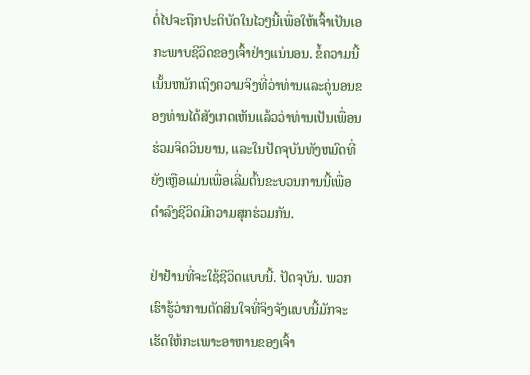ຕໍ່ໄປຈະຖືກປະຕິບັດໃນໄວໆນີ້ເພື່ອໃຫ້ເຈົ້າເປັນເອກະພາບຊີວິດຂອງເຈົ້າຢ່າງແນ່ນອນ. ຂໍ້ຄວາມນີ້ເນັ້ນຫນັກເຖິງຄວາມຈິງທີ່ວ່າທ່ານແລະຄູ່ນອນຂອງທ່ານໄດ້ສັງເກດເຫັນແລ້ວວ່າທ່ານເປັນເພື່ອນຮ່ວມຈິດວິນຍານ, ແລະໃນປັດຈຸບັນທັງຫມົດທີ່ຍັງເຫຼືອແມ່ນເພື່ອເລີ່ມຕົ້ນຂະບວນການນີ້ເພື່ອດໍາລົງຊີວິດມີຄວາມສຸກຮ່ວມກັນ.

ຢ່າຢ້ານທີ່ຈະໃຊ້ຊີວິດແບບນີ້. ປັດຈຸບັນ. ພວກເຮົາຮູ້ວ່າການຕັດສິນໃຈທີ່ຈິງຈັງແບບນີ້ມັກຈະເຮັດໃຫ້ກະເພາະອາຫານຂອງເຈົ້າ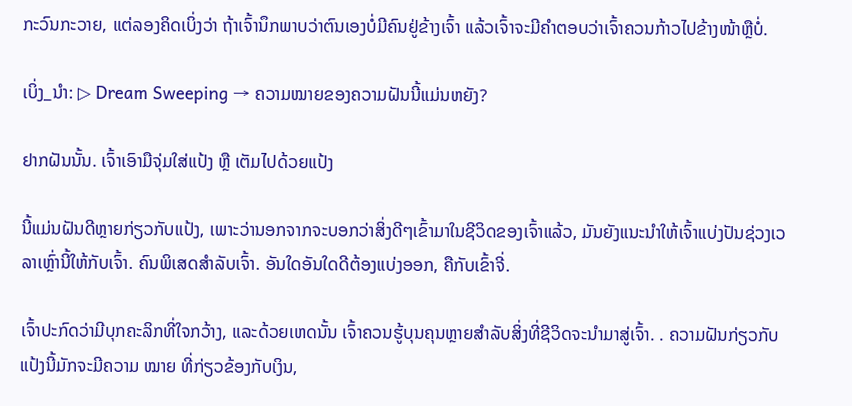ກະວົນກະວາຍ, ແຕ່ລອງຄິດເບິ່ງວ່າ ຖ້າເຈົ້ານຶກພາບວ່າຕົນເອງບໍ່ມີຄົນຢູ່ຂ້າງເຈົ້າ ແລ້ວເຈົ້າຈະມີຄຳຕອບວ່າເຈົ້າຄວນກ້າວໄປຂ້າງໜ້າຫຼືບໍ່.

ເບິ່ງ_ນຳ: ▷ Dream Sweeping → ຄວາມໝາຍຂອງຄວາມຝັນນີ້ແມ່ນຫຍັງ?

ຢາກຝັນນັ້ນ. ເຈົ້າເອົາມືຈຸ່ມໃສ່ແປ້ງ ຫຼື ເຕັມໄປດ້ວຍແປ້ງ

ນີ້ແມ່ນຝັນດີຫຼາຍກ່ຽວກັບແປ້ງ, ເພາະວ່ານອກຈາກຈະບອກວ່າສິ່ງດີໆເຂົ້າມາໃນຊີວິດຂອງເຈົ້າແລ້ວ, ມັນຍັງແນະນຳໃຫ້ເຈົ້າແບ່ງປັນຊ່ວງເວລາເຫຼົ່ານີ້ໃຫ້ກັບເຈົ້າ. ຄົນພິເສດສຳລັບເຈົ້າ. ອັນໃດອັນໃດດີຕ້ອງແບ່ງອອກ, ຄືກັບເຂົ້າຈີ່.

ເຈົ້າປະກົດວ່າມີບຸກຄະລິກທີ່ໃຈກວ້າງ, ແລະດ້ວຍເຫດນັ້ນ ເຈົ້າຄວນຮູ້ບຸນຄຸນຫຼາຍສຳລັບສິ່ງທີ່ຊີວິດຈະນຳມາສູ່ເຈົ້າ. . ຄວາມຝັນກ່ຽວກັບແປ້ງນີ້ມັກຈະມີຄວາມ ໝາຍ ທີ່ກ່ຽວຂ້ອງກັບເງິນ,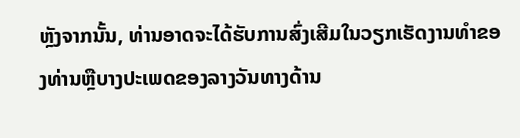ຫຼັງຈາກນັ້ນ, ທ່ານອາດຈະໄດ້ຮັບການສົ່ງເສີມໃນວຽກເຮັດງານທໍາຂອງທ່ານຫຼືບາງປະເພດຂອງລາງວັນທາງດ້ານ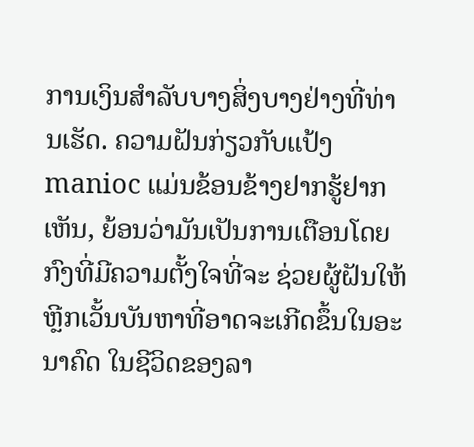ການເງິນສໍາລັບບາງສິ່ງບາງຢ່າງທີ່ທ່ານເຮັດ. ຄວາມຝັນກ່ຽວກັບແປ້ງ manioc ແມ່ນຂ້ອນຂ້າງຢາກຮູ້ຢາກເຫັນ, ຍ້ອນວ່າມັນເປັນການເຕືອນໂດຍກົງທີ່ມີຄວາມຕັ້ງໃຈທີ່ຈະ ຊ່ວຍຜູ້ຝັນໃຫ້ຫຼີກເວັ້ນບັນຫາທີ່ອາດຈະເກີດຂຶ້ນໃນອະນາຄົດ ໃນຊີວິດຂອງລາ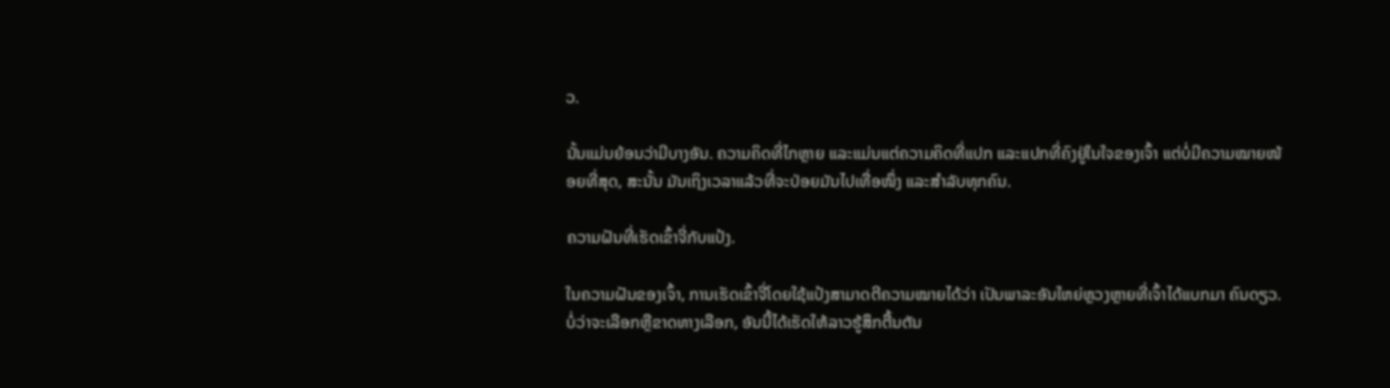ວ.

ນັ້ນແມ່ນຍ້ອນວ່າມີບາງອັນ. ຄວາມຄິດທີ່ໄກຫຼາຍ ແລະແມ່ນແຕ່ຄວາມຄິດທີ່ແປກ ແລະແປກທີ່ຄົງຢູ່ໃນໃຈຂອງເຈົ້າ ແຕ່ບໍ່ມີຄວາມໝາຍໜ້ອຍທີ່ສຸດ, ສະນັ້ນ ມັນເຖິງເວລາແລ້ວທີ່ຈະປ່ອຍມັນໄປເທື່ອໜຶ່ງ ແລະສຳລັບທຸກຄົນ.

ຄວາມຝັນທີ່ເຮັດເຂົ້າຈີ່ກັບແປ້ງ.

ໃນຄວາມຝັນຂອງເຈົ້າ, ການເຮັດເຂົ້າຈີ່ໂດຍໃຊ້ແປ້ງສາມາດຕີຄວາມໝາຍໄດ້ວ່າ ເປັນພາລະອັນໃຫຍ່ຫຼວງຫຼາຍທີ່ເຈົ້າໄດ້ແບກມາ ຄົນດຽວ. ບໍ່ວ່າຈະເລືອກຫຼືຂາດທາງເລືອກ, ອັນນີ້ໄດ້ເຮັດໃຫ້ລາວຮູ້ສຶກຕື້ນຕັນ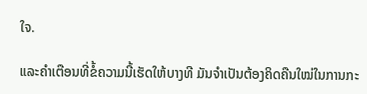ໃຈ.

ແລະຄຳເຕືອນທີ່ຂໍ້ຄວາມນີ້ເຮັດໃຫ້ບາງທີ ມັນຈຳເປັນຕ້ອງຄິດຄືນໃໝ່ໃນການກະ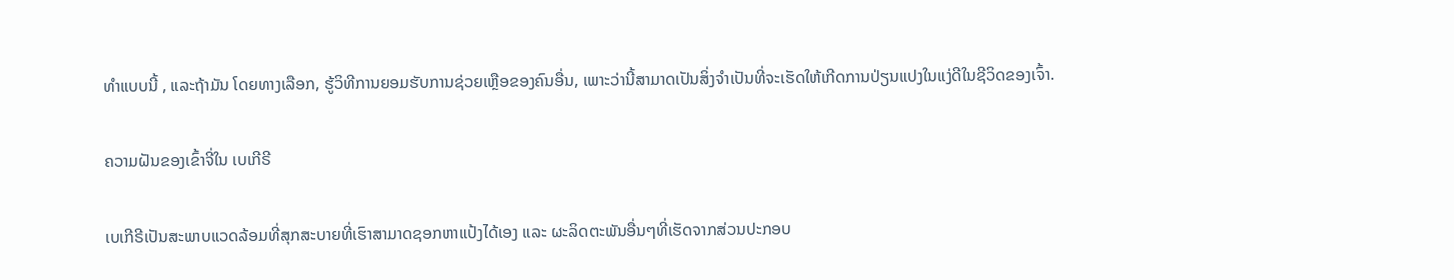ທຳແບບນີ້ , ແລະຖ້າມັນ ໂດຍທາງເລືອກ, ຮູ້ວິທີການຍອມຮັບການຊ່ວຍເຫຼືອຂອງຄົນອື່ນ, ເພາະວ່ານີ້ສາມາດເປັນສິ່ງຈໍາເປັນທີ່ຈະເຮັດໃຫ້ເກີດການປ່ຽນແປງໃນແງ່ດີໃນຊີວິດຂອງເຈົ້າ.

ຄວາມຝັນຂອງເຂົ້າຈີ່ໃນ ເບເກີຣີ

ເບເກີຣີເປັນສະພາບແວດລ້ອມທີ່ສຸກສະບາຍທີ່ເຮົາສາມາດຊອກຫາແປ້ງໄດ້ເອງ ແລະ ຜະລິດຕະພັນອື່ນໆທີ່ເຮັດຈາກສ່ວນປະກອບ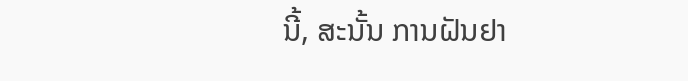ນີ້, ສະນັ້ນ ການຝັນຢາ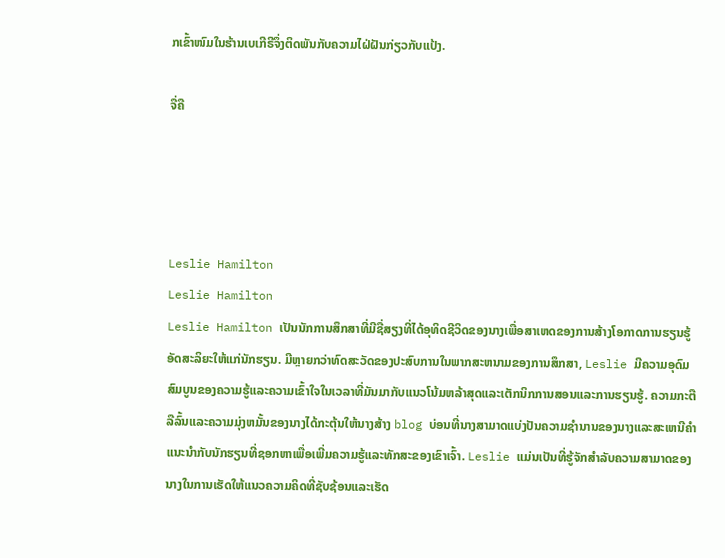ກເຂົ້າໜົມໃນຮ້ານເບເກີຣີຈຶ່ງຕິດພັນກັບຄວາມໄຝ່ຝັນກ່ຽວກັບແປ້ງ.

ຈື່ຄື




Leslie Hamilton
Leslie Hamilton
Leslie Hamilton ເປັນນັກການສຶກສາທີ່ມີຊື່ສຽງທີ່ໄດ້ອຸທິດຊີວິດຂອງນາງເພື່ອສາເຫດຂອງການສ້າງໂອກາດການຮຽນຮູ້ອັດສະລິຍະໃຫ້ແກ່ນັກຮຽນ. ມີຫຼາຍກວ່າທົດສະວັດຂອງປະສົບການໃນພາກສະຫນາມຂອງການສຶກສາ, Leslie ມີຄວາມອຸດົມສົມບູນຂອງຄວາມຮູ້ແລະຄວາມເຂົ້າໃຈໃນເວລາທີ່ມັນມາກັບແນວໂນ້ມຫລ້າສຸດແລະເຕັກນິກການສອນແລະການຮຽນຮູ້. ຄວາມກະຕືລືລົ້ນແລະຄວາມມຸ່ງຫມັ້ນຂອງນາງໄດ້ກະຕຸ້ນໃຫ້ນາງສ້າງ blog ບ່ອນທີ່ນາງສາມາດແບ່ງປັນຄວາມຊໍານານຂອງນາງແລະສະເຫນີຄໍາແນະນໍາກັບນັກຮຽນທີ່ຊອກຫາເພື່ອເພີ່ມຄວາມຮູ້ແລະທັກສະຂອງເຂົາເຈົ້າ. Leslie ແມ່ນເປັນທີ່ຮູ້ຈັກສໍາລັບຄວາມສາມາດຂອງນາງໃນການເຮັດໃຫ້ແນວຄວາມຄິດທີ່ຊັບຊ້ອນແລະເຮັດ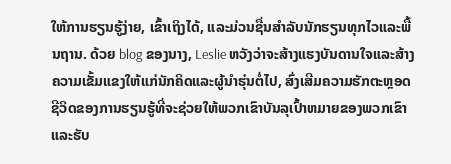ໃຫ້ການຮຽນຮູ້ງ່າຍ, ເຂົ້າເຖິງໄດ້, ແລະມ່ວນຊື່ນສໍາລັບນັກຮຽນທຸກໄວແລະພື້ນຖານ. ດ້ວຍ blog ຂອງນາງ, Leslie ຫວັງວ່າຈະສ້າງແຮງບັນດານໃຈແລະສ້າງຄວາມເຂັ້ມແຂງໃຫ້ແກ່ນັກຄິດແລະຜູ້ນໍາຮຸ່ນຕໍ່ໄປ, ສົ່ງເສີມຄວາມຮັກຕະຫຼອດຊີວິດຂອງການຮຽນຮູ້ທີ່ຈະຊ່ວຍໃຫ້ພວກເຂົາບັນລຸເປົ້າຫມາຍຂອງພວກເຂົາແລະຮັບ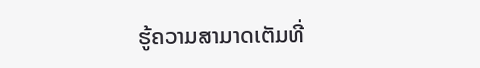ຮູ້ຄວາມສາມາດເຕັມທີ່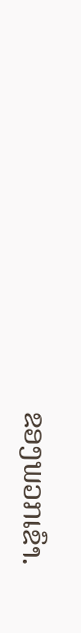ຂອງພວກເຂົາ.